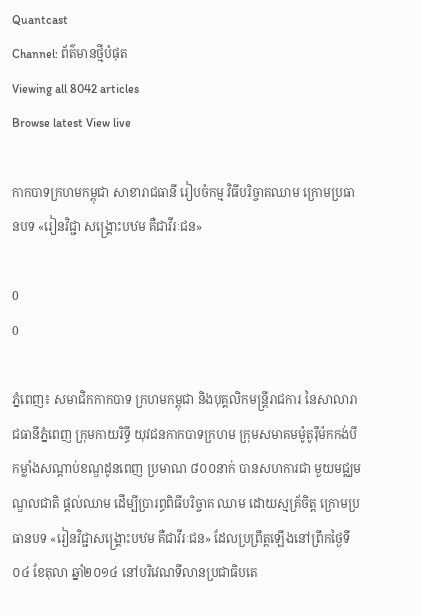Quantcast
Channel: ព័ត៌មានថ្មីបំផុត
Viewing all 8042 articles
Browse latest View live

កាកបាទក្រហមកម្ពុជា សាខារាជធានី រៀបចំកម្ម វិធីបរិច្ចាគឈាម ក្រោមប្រធានបទ «រៀនវិជ្ជា សង្គ្រោះបឋម គឺជាវីរៈជន»

0
0

ភ្នំពេញ៖ សមាជិកកាកបាទ ក្រហមកម្ពុជា និងបុគ្គលិកមន្ត្រីរាជការ នៃសាលារាជធានីភ្នំពេញ ក្រុមកាយរិទ្ធី យុវជនកាកបាទក្រហម ក្រុមសមាគមម៉ូតូរ៉ឺម៉កកង់បី កម្លាំងសណ្តាប់ខណ្ឌដូនពេញ ប្រមាណ ៨០០នាក់ បានសហការជា មួយមជ្ឈមណ្ឌលជាតិ ផ្តល់ឈាម ដើម្បីប្រារព្ធពិធីបរិច្ចាគ ឈាម ដោយស្មគ្រ័ចិត្ត ក្រោមប្រធានបទ «រៀនវិជ្ជាសង្គ្រោះបឋម គឺជាវីរៈជន» ដែលប្រព្រឹត្តឡើងនៅព្រឹកថ្ងៃទី០៤ ខែតុលា ឆ្នាំ២០១៤ នៅបរិវេណទីលានប្រជាធិបតេ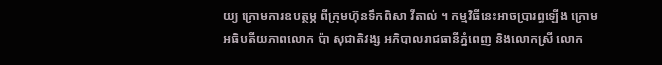យ្យ ក្រោមការឧបត្ថម្ភ ពីក្រុមហ៊ុនទឹកពិសា វីតាល់ ។ កម្មវិធីនេះអាចប្រារព្ធឡើង ក្រោម អធិបតីយភាពលោក ប៉ា សុជាតិវង្ស អភិបាលរាជធានីភ្នំពេញ និងលោកស្រី លោក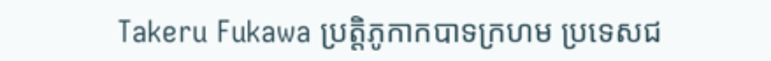Takeru Fukawa ប្រត្តិភូកាកបាទក្រហម ប្រទេសជ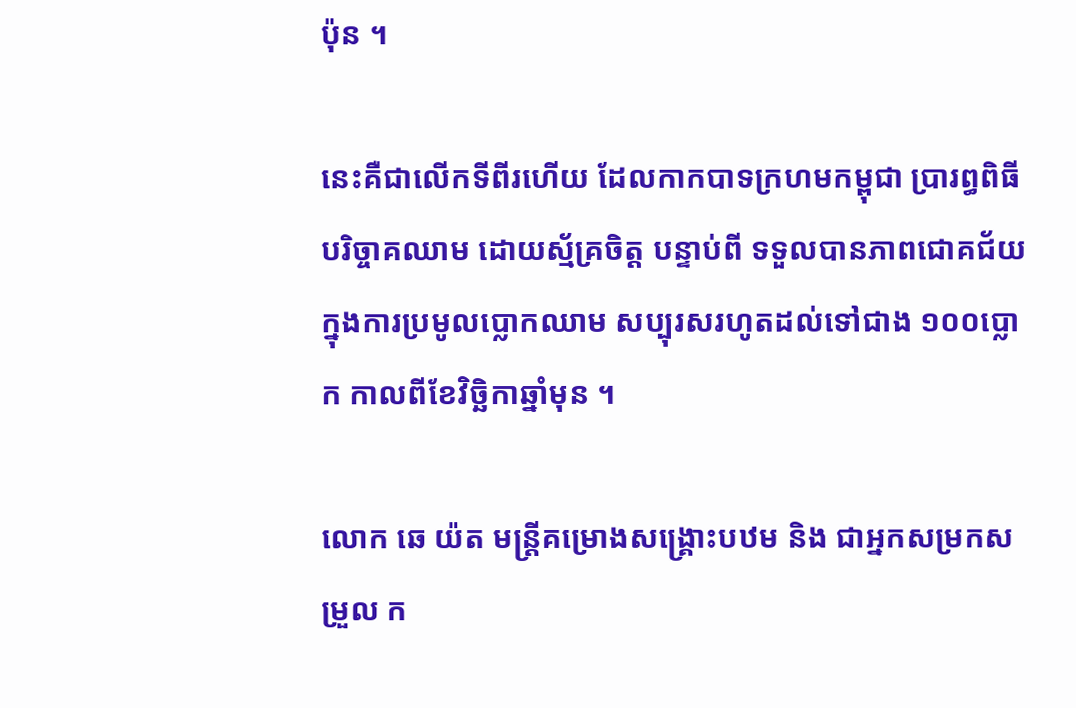ប៉ុន ។

នេះគឺជាលើកទីពីរហើយ ដែលកាកបាទក្រហមកម្ពុជា ប្រារព្ធពិធីបរិច្ចាគឈាម ដោយស្ម័គ្រចិត្ត បន្ទាប់ពី ទទួលបានភាពជោគជ័យ ក្នុងការប្រមូលប្លោកឈាម សប្បុរសរហូតដល់ទៅជាង ១០០ប្លោក កាលពីខែវិច្ឆិកាឆ្នាំមុន ។

លោក ឆេ យ៉ត មន្ត្រីគម្រោងសង្គ្រោះបឋម និង ជាអ្នកសម្រកសម្រួល ក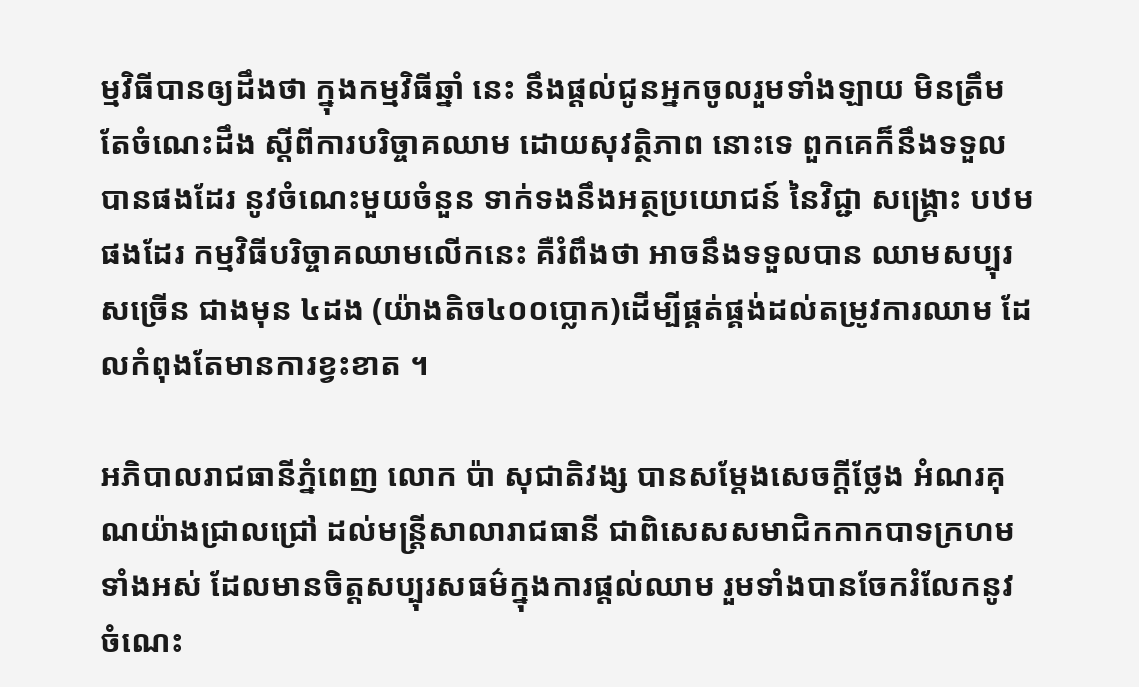ម្មវិធីបានឲ្យដឹងថា ក្នុងកម្មវិធីឆ្នាំ នេះ នឹងផ្តល់ជូនអ្នកចូលរួមទាំងឡាយ មិនត្រឹមតែចំណេះដឹង ស្តីពីការបរិច្ចាគឈាម ដោយសុវត្ថិភាព នោះទេ ពួកគេក៏នឹងទទួលបានផងដែរ នូវចំណេះមួយចំនួន ទាក់ទងនឹងអត្ថប្រយោជន៍ នៃវិជ្ជា សង្រ្គោះ បឋម ផងដែរ កម្មវិធីបរិច្ចាគឈាមលើកនេះ គឺរំពឹងថា អាចនឹងទទួលបាន ឈាមសប្បុរសច្រើន ជាងមុន ៤ដង (យ៉ាងតិច៤០០ប្លោក)ដើម្បីផ្គត់ផ្គង់ដល់តម្រូវការឈាម ដែលកំពុងតែមានការខ្វះខាត ។

អភិបាលរាជធានីភ្នំពេញ លោក ប៉ា សុជាតិវង្ស បានសម្តែងសេចក្តីថ្លែង អំណរគុណយ៉ាងជ្រាលជ្រៅ ដល់មន្ត្រីសាលារាជធានី ជាពិសេសសមាជិកកាកបាទក្រហមទាំងអស់ ដែលមានចិត្តសប្បុរសធម៌ក្នុងការផ្តល់ឈាម រួមទាំងបានចែករំលែកនូវចំណេះ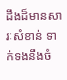ដឹងដ៏មានសារៈសំខាន់ ទាក់ទងនឹងចំ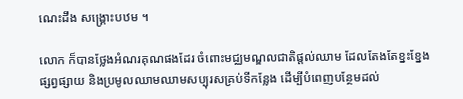ណេះដឹង សង្រ្គោះបឋម ។

លោក ក៏បានថ្លែងអំណរគុណផងដែរ ចំពោះមជ្ឈមណ្ឌលជាតិផ្តល់ឈាម ដែលតែងតែខ្នះខ្នែងផ្សព្វផ្សាយ និងប្រមូលឈាមឈាមសប្បុរសគ្រប់ទីកន្លែង ដើម្បីបំពេញបន្ថែមដល់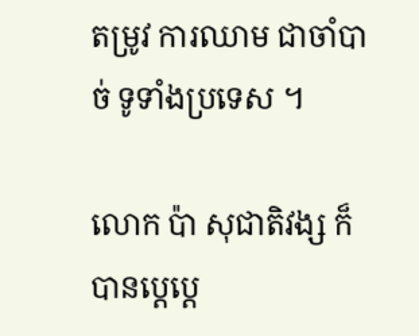តម្រូវ ការឈាម ជាចាំបាច់ ទូទាំងប្រទេស ។

លោក ប៉ា សុជាតិវង្ស ក៏បានប្ដេប្តេ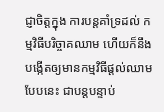ជ្ញាចិត្តក្នុង ការបន្តគាំទ្រដល់ កម្មវិធីបរិច្ចាគឈាម ហើយក៏នឹងបង្កើតឲ្យមានកម្មវិធីផ្តល់ឈាមបែបនេះ ជាបន្តបន្ទាប់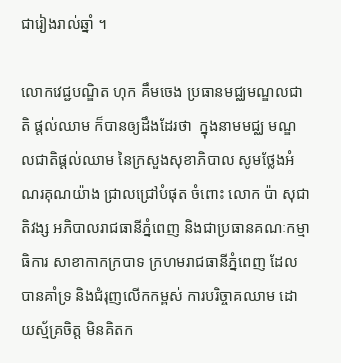ជារៀងរាល់ឆ្នាំ ។

លោកវេជ្ជបណ្ឌិត ហុក គឹមចេង ប្រធានមជ្ឈមណ្ឌលជាតិ ផ្តល់ឈាម ក៏បានឲ្យដឹងដែរថា  ក្នុងនាមមជ្ឈ មណ្ឌលជាតិផ្តល់ឈាម នៃក្រសួងសុខាភិបាល សូមថ្លែងអំណរគុណយ៉ាង ជ្រាលជ្រៅបំផុត ចំពោះ លោក ប៉ា សុជាតិវង្ស អភិបាលរាជធានីភ្នំពេញ និងជាប្រធានគណៈកម្មាធិការ សាខាកាកក្របាទ ក្រហមរាជធានីភ្នំពេញ ដែលបានគាំទ្រ និងជំរុញលើកកម្ពស់ ការបរិច្ចាគឈាម ដោយស្ម័គ្រចិត្ត មិនគិតក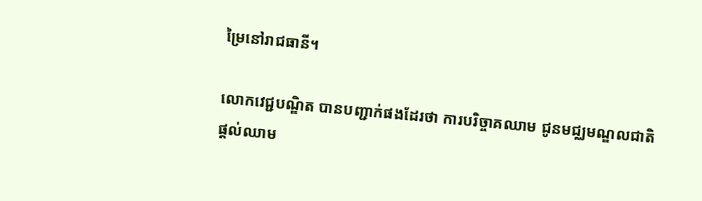ម្រៃនៅរាជធានី។

លោកវេជ្ជបណ្ឌិត បានបញ្ជាក់ផងដែរថា ការបរិច្ចាគឈាម ជូនមជ្ឈមណ្ឌលជាតិ ផ្តល់ឈាម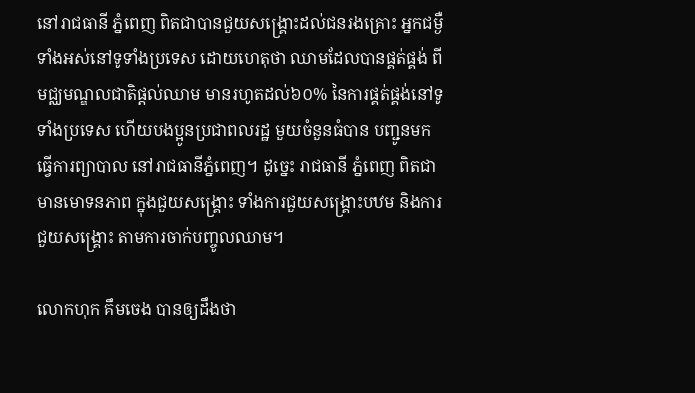នៅរាជធានី ភ្នំពេញ ពិតជាបានជួយសង្រ្គោះដល់ជនរងគ្រោះ អ្នកជម្ងឺទាំងអស់នៅទូទាំងប្រទេស ដោយហេតុថា ឈាមដែលបានផ្គត់ផ្គង់ ពីមជ្ឈមណ្ឌលជាតិផ្តល់ឈាម មានរហូតដល់៦០% នៃការផ្គត់ផ្គង់នៅទូទាំងប្រទេស ហើយបងប្អូនប្រជាពលរដ្ឋ មួយចំនួនធំបាន បញ្ជូនមកធ្វើការព្យាបាល នៅរាជធានីភ្នំពេញ។ ដូច្នេះ រាជធានី ភ្នំពេញ ពិតជាមានមោទនភាព ក្នុងជួយសង្រ្គោះ ទាំងការជួយសង្រ្គោះបឋម និងការជួយសង្រ្គោះ តាមការចាក់បញ្ចូលឈាម។

លោកហុក គឹមចេង បានឲ្យដឹងថា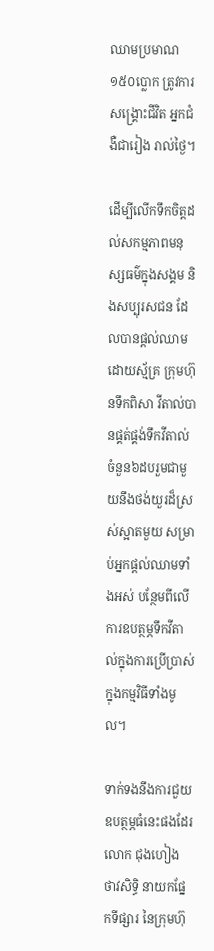ឈាមប្រមាណ១៥០ប្លោក ត្រូវការសង្រ្គោះជីវិត អ្នកជំងឺជារៀង រាល់ថ្ងៃ។

ដើម្បីលើកទឹកចិត្តដល់សកម្មភាពមនុស្សធម៌ក្នុងសង្គម និងសប្បុរសជន ដែលបានផ្តល់ឈាមដោយស្ម័គ្រ ក្រុមហ៊ុនទឹកពិសា វីតាល់បានផ្គត់ផ្គង់ទឹកវីតាល់ ចំនួន៦ដបរួមជាមួយនឹងថង់យួរដ៏ស្រស់ស្អាតមួយ សម្រាប់អ្នកផ្តល់ឈាមទាំងអស់ បន្ថែមពីលើ ការឧបត្ថម្ភទឹកវីតាល់ក្នុងការប្រើប្រាស់ក្នុងកម្មវិធីទាំងមូល។

ទាក់ទងនឹងការជួយឧបត្ថម្ភធំនេះផងដែរ លោក ជុងហៀង ថាវសិទ្ធិ នាយកផ្នែកទីផ្សារ នៃក្រុមហ៊ុ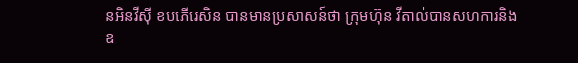នអិនវីស៊ី ខបភើរេសិន បានមានប្រសាសន៍ថា ក្រុមហ៊ុន វីតាល់បានសហការនិង ឧ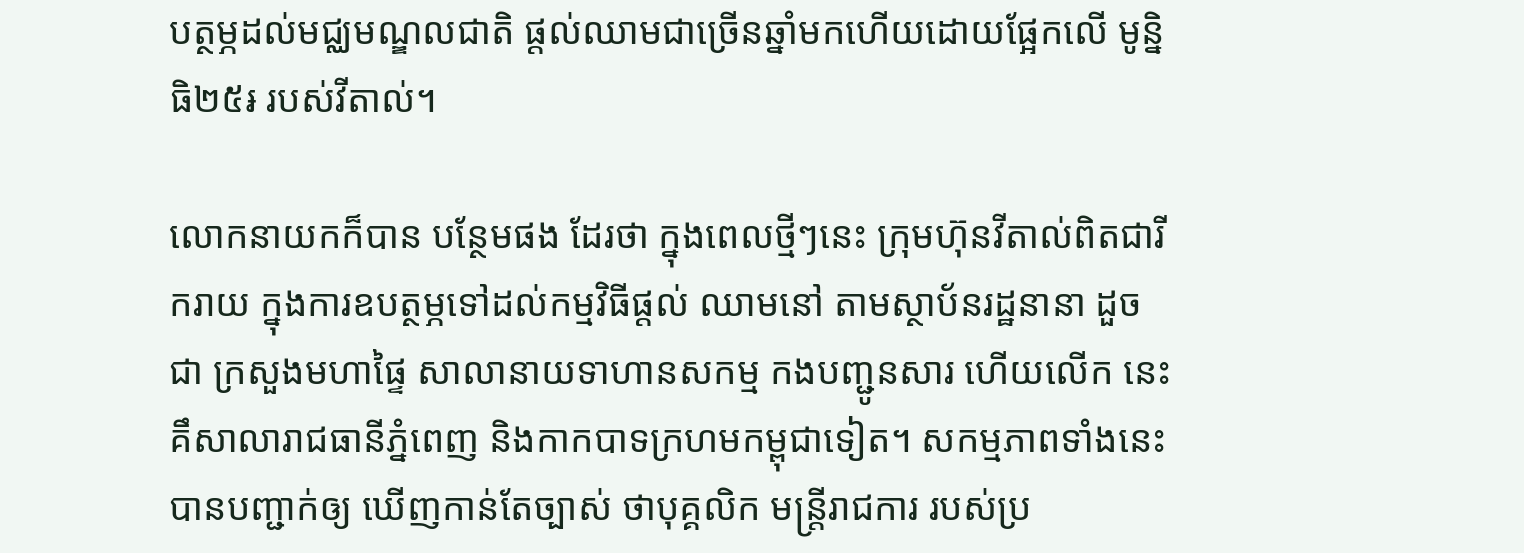បត្ថម្ភដល់មជ្ឈមណ្ឌលជាតិ ផ្តល់ឈាមជាច្រើនឆ្នាំមកហើយដោយផ្អែកលើ មូន្និធិ២៥៛ របស់វីតាល់។

លោកនាយកក៏បាន បន្ថែមផង ដែរថា ក្នុងពេលថ្មីៗនេះ ក្រុមហ៊ុនវីតាល់ពិតជារីករាយ ក្នុងការឧបត្ថម្ភទៅដល់កម្មវិធីផ្តល់ ឈាមនៅ តាមស្ថាប័នរដ្ឋនានា ដួចជា ក្រសួងមហាផ្ទៃ សាលានាយទាហានសកម្ម កងបញ្ជូនសារ ហើយលើក នេះគឹសាលារាជធានីភ្នំពេញ និងកាកបាទក្រហមកម្ពុជាទៀត។ សកម្មភាពទាំងនេះ បានបញ្ជាក់ឲ្យ ឃើញកាន់តែច្បាស់ ថាបុគ្គលិក មន្ត្រីរាជការ របស់ប្រ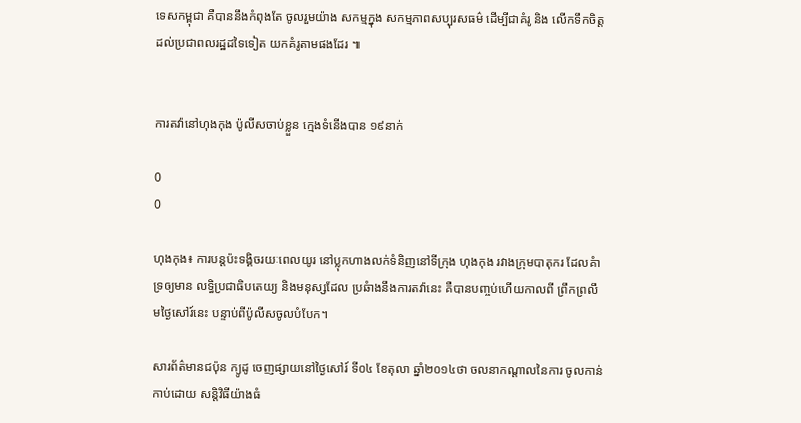ទេសកម្ពុជា គឺបាននឹងកំពុងតែ ចូលរួមយ៉ាង សកម្មក្នុង សកម្មភាពសប្បុរសធម៌ ដើម្បីជាគំរូ និង លើកទឹកចិត្ត ដល់ប្រជាពលរដ្ឋដទៃទៀត យកគំរូតាមផងដែរ ៕


ការតវ៉ានៅហុងកុង ប៉ូលីសចាប់ខ្លួន ក្មេងទំនើងបាន ១៩នាក់

0
0

ហុងកុង៖ ការបន្តប៉ះទង្គិចរយៈពេលយូរ នៅប្លុកហាងលក់ទំនិញនៅទីក្រុង ហុងកុង រវាងក្រុមបាតុករ ដែលគំាទ្រឲ្យមាន លទ្ធិប្រជាធិបតេយ្យ និងមនុស្សដែល ប្រឆំាងនឹងការតវ៉ានេះ គឺបានបញ្ចប់ហើយកាលពី ព្រឹកព្រលឹមថ្ងៃសៅរ៍នេះ បន្ទាប់ពីប៉ូលីសចូលបំបែក។

សារព័ត៌មានជប៉ុន ក្យូដូ ចេញផ្សាយនៅថ្ងៃសៅរ៍ ទី០៤ ខែតុលា ឆ្នាំ២០១៤ថា ចលនាកណ្តាលនៃការ ចូលកាន់កាប់ដោយ សន្តិវិធីយ៉ាងធំ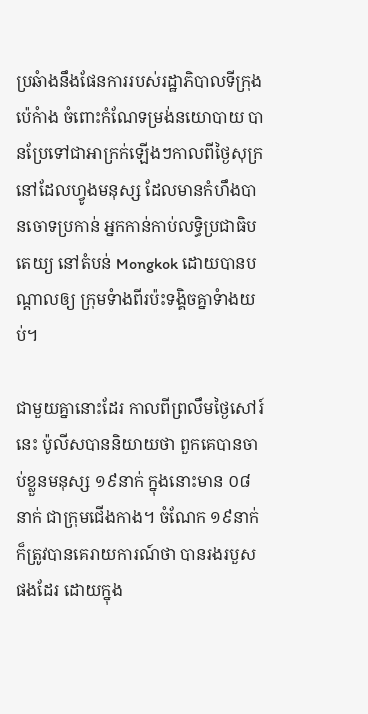ប្រឆំាងនឹងផែនការរបស់រដ្ឋាភិបាលទីក្រុង ប៉េកំាង ចំពោះកំណែទម្រង់នយោបាយ បានប្រែទៅជាអាក្រក់ឡើងៗកាលពីថ្ងៃសុក្រ នៅដែលហ្វូងមនុស្ស ដែលមានកំហឹងបានចោទប្រកាន់ អ្នកកាន់កាប់លទ្ធិប្រជាធិបតេយ្យ នៅតំបន់ Mongkok ដោយបានបណ្តាលឲ្យ ក្រុមទំាងពីរប៉ះទង្គិចគ្នាទំាងយប់។

ជាមួយគ្នានោះដែរ កាលពីព្រលឹមថ្ងៃសៅរ៍នេះ ប៉ូលីសបាននិយាយថា ពួកគេបានចាប់ខ្លួនមនុស្ស ១៩នាក់ ក្នុងនោះមាន ០៨នាក់ ជាក្រុមជើងកាង។ ចំណែក ១៩នាក់ ក៏ត្រូវបានគេរាយការណ៍ថា បានរងរបួសផងដែរ ដោយក្នុង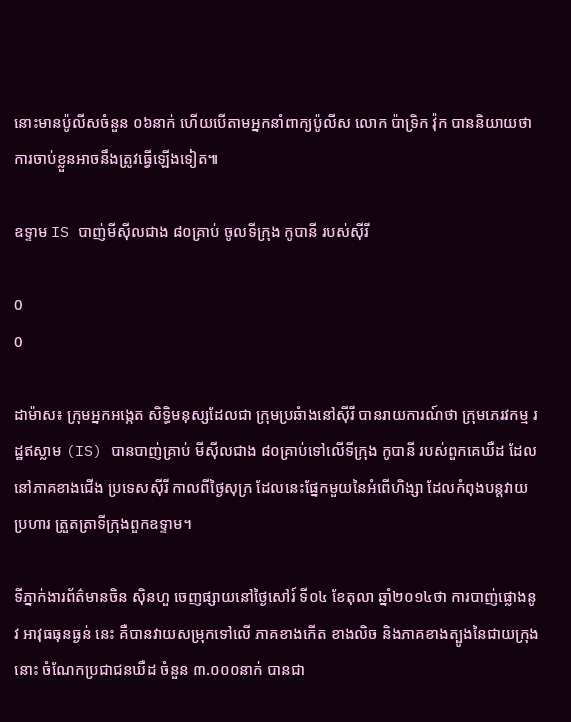នោះមានប៉ូលីសចំនួន ០៦នាក់ ហើយបើតាមអ្នកនាំពាក្យប៉ូលីស លោក ប៉ាទ្រិក វ៉ុក បាននិយាយថា ការចាប់ខ្លួនអាចនឹងត្រូវធ្វើឡើងទៀត៕

ឧទ្ទាម IS បាញ់មីស៊ីលជាង ៨០គ្រាប់ ចូលទីក្រុង កូបានី របស់ស៊ីរី

0
0

ដាម៉ាស៖ ក្រុមអ្នកអង្កេត សិទ្ធិមនុស្សដែលជា ក្រុមប្រឆំាងនៅស៊ីរី បានរាយការណ៍ថា ក្រុមភេរវកម្ម រដ្ឋឥស្លាម (IS) បានបាញ់គ្រាប់ មីស៊ីលជាង ៨០គ្រាប់ទៅលើទីក្រុង កូបានី របស់ពួកគេឃឺដ ដែលនៅភាគខាងជើង ប្រទេសស៊ីរី កាលពីថ្ងៃសុក្រ ដែលនេះផ្នែកមួយនៃអំពើហិង្សា ដែលកំពុងបន្តវាយប្រហារ ត្រួតត្រាទីក្រុងពួកឧទ្ទាម។

ទីភ្នាក់ងារព័ត៌មានចិន ស៊ិនហួ ចេញផ្សាយនៅថ្ងៃសៅរ៍ ទី០៤ ខែតុលា ឆ្នាំ២០១៤ថា ការបាញ់ផ្លោងនូវ អាវុធធុនធ្ងន់ នេះ គឺបានវាយសម្រុកទៅលើ ភាគខាងកើត ខាងលិច និងភាគខាងត្បូងនៃជាយក្រុងនោះ ចំណែកប្រជាជនឃឺដ ចំនួន ៣.០០០នាក់ បានជា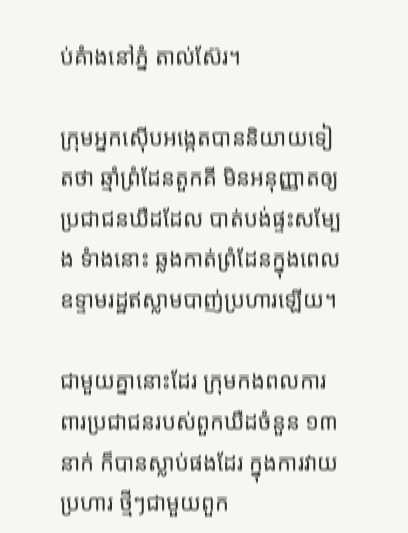ប់គំាងនៅភ្នំ តាល់ស៊ែរ។

ក្រុមអ្នកស៊ើបអង្កេតបាននិយាយទៀតថា ឆ្មាំព្រំដែនតួកគី មិនអនុញ្ញាតឲ្យប្រជាជនឃឺដដែល បាត់បង់ផ្ទះសម្បែង ទំាងនោះ ឆ្លងកាត់ព្រំដែនក្នុងពេលឧទ្ទាមរដ្ឋឥស្លាមបាញ់ប្រហារឡើយ។

ជាមួយគ្នានោះដែរ ក្រុមកងពលការពារប្រជាជនរបស់ពួកឃឺដចំនួន ១៣នាក់ ក៏បានស្លាប់ផងដែរ ក្នុងការវាយ ប្រហារ ថ្មីៗជាមួយពួក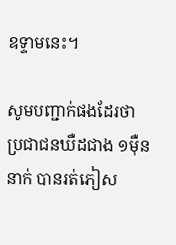ឧទ្ទាមនេះ។

សូមបញ្ជាក់ផងដែរថា ប្រជាជនឃឺដជាង ១ម៉ឺននាក់ បានរត់ភៀស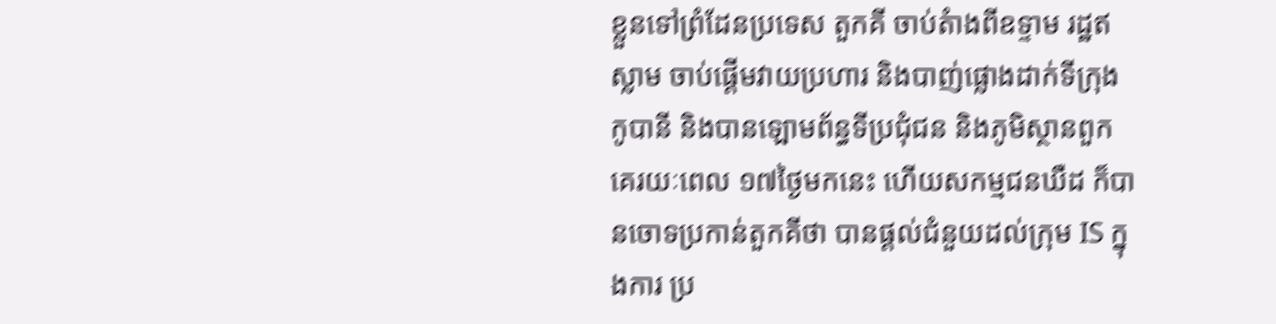ខ្លួនទៅព្រំដែនប្រទេស តួកគី ចាប់តំាងពីឧទ្ទាម រដ្ឋឥស្លាម ចាប់ផ្តើមវាយប្រហារ និងបាញ់ផ្លោងដាក់ទីក្រុង កូបានី និងបានឡោមព័ន្ធទីប្រជុំជន និងភូមិស្ថានពួក គេរយៈពេល ១៧ថ្ងៃមកនេះ ហើយសកម្មជនឃឺដ ក៏បានចោទប្រកាន់តួកគីថា បានផ្តល់ជំនួយដល់ក្រុម IS ក្នុងការ ប្រ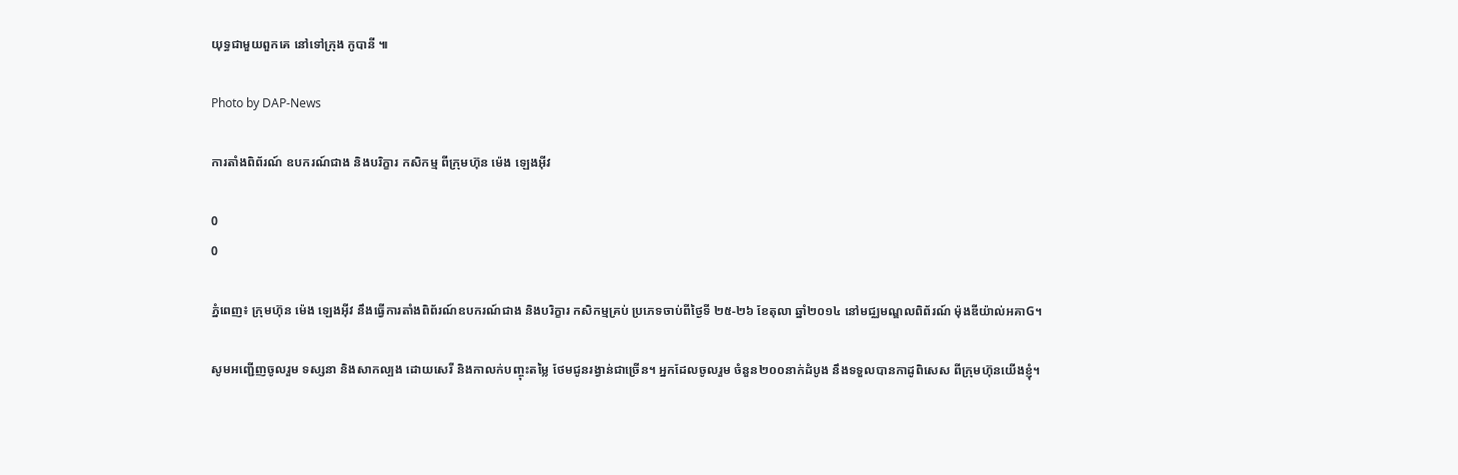យុទ្ធជាមួយពួកគេ នៅទៅក្រុង កូបានី ៕

Photo by DAP-News

ការតាំងពិព័រណ៍ ឧបករណ៍ជាង និងបរិក្ខារ កសិកម្ម ពីក្រុមហ៊ុន ម៉េង ឡេងអ៊ីវ

0
0

ភ្នំពេញ៖ ក្រុមហ៊ុន ម៉េង ឡេងអ៊ីវ នឹងធ្វើការតាំងពិព័រណ៍ឧបករណ៍ជាង និងបរិក្ខារ កសិកម្មគ្រប់ ប្រភេទចាប់ពីថ្ងៃទី ២៥-២៦ ខែតុលា ឆ្នាំ២០១៤ នៅមជ្ឈមណ្ឌលពិព័រណ៍ ម៉ុងឌីយ៉ាល់អគាG។

សូមអញ្ជើញចូលរួម ទស្សនា និងសាកល្បង ដោយសេរី និងកាលក់បញ្ចុះតម្លៃ ថែមជូនរង្វាន់ជាច្រើន។ អ្នកដែលចូលរួម ចំនួន២០០នាក់ដំបូង នឹងទទួលបានកាដូពិសេស ពីក្រុមហ៊ុនយើងខ្ញុំ។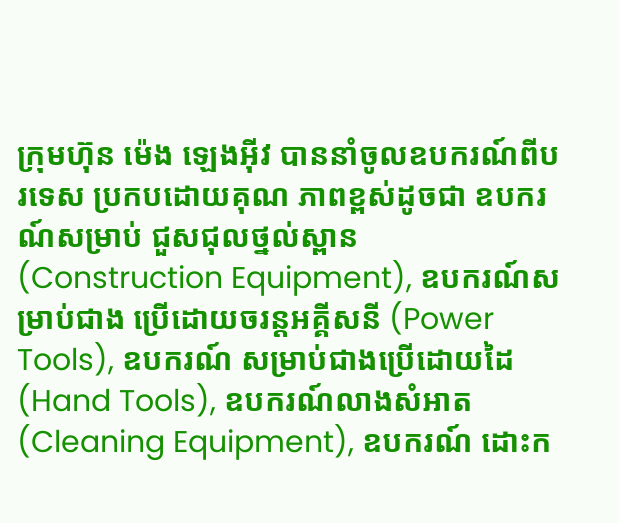ក្រុមហ៊ុន ម៉េង ឡេងអ៊ីវ បាននាំចូលឧបករណ៍ពីបរទេស ប្រកបដោយគុណ ភាពខ្ពស់ដូចជា ឧបករណ៍សម្រាប់ ជួសជុលថ្នល់ស្ពាន (Construction Equipment), ឧបករណ៍សម្រាប់ជាង ប្រើដោយចរន្តអគ្គីសនី (Power Tools), ឧបករណ៍ សម្រាប់ជាងប្រើដោយដៃ (Hand Tools), ឧបករណ៍លាងសំអាត (Cleaning Equipment), ឧបករណ៍ ដោះក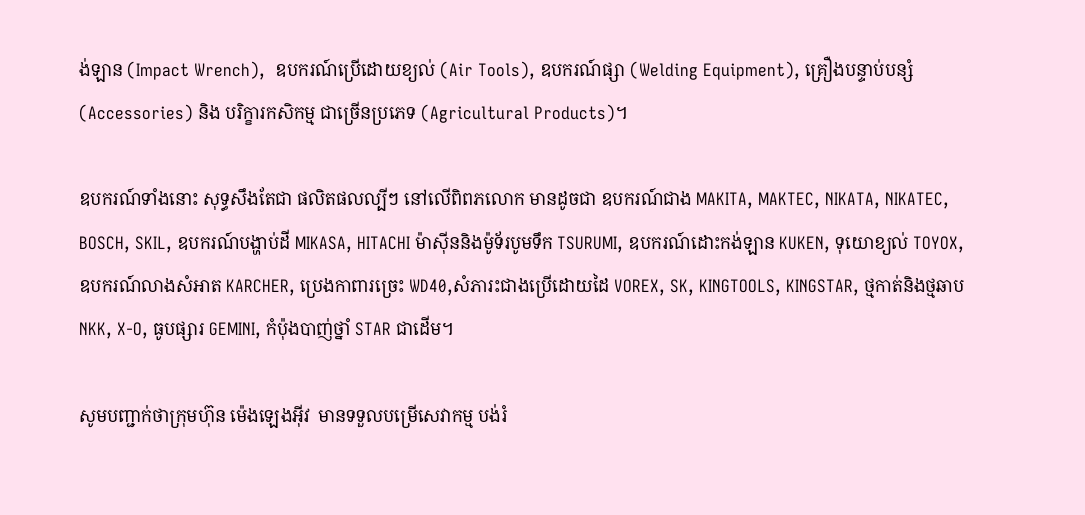ង់ឡាន (Impact Wrench),  ឧបករណ៍ប្រើដោយខ្យល់ (Air Tools), ឧបករណ៍ផ្សា (Welding Equipment), គ្រឿងបន្ទាប់បន្សំ (Accessories) និង បរិក្ខារកសិកម្ម ជាច្រើនប្រភេទ (Agricultural Products)។

ឧបករណ៍ទាំងនោះ សុទ្ធសឹងតែជា ផលិតផលល្បីៗ នៅលើពិពភលោក មានដូចជា ឧបករណ៍ជាង MAKITA, MAKTEC, NIKATA, NIKATEC,  BOSCH, SKIL, ឧបករណ៍បង្ហាប់ដី MIKASA, HITACHI ម៉ាស៊ីននិងម៉ូទ័របូមទឹក TSURUMI, ឧបករណ៍ដោះកង់ឡាន KUKEN, ទុយោខ្យល់ TOYOX, ឧបករណ៍លាងសំអាត KARCHER, ប្រេងកាពារច្រេះ WD40,សំភារះជាងប្រើដោយដៃ VOREX, SK, KINGTOOLS, KINGSTAR, ថ្មកាត់និងថ្មឆាប NKK, X-O, ធូបផ្សារ GEMINI, កំប៉ុងបាញ់ថ្នាំ STAR ជាដើម។

សូមបញ្ជាក់ថាក្រុមហ៊ុន ម៉េងឡេងអ៊ីវ  មានទទួលបម្រើសេវាកម្ម បង់រំ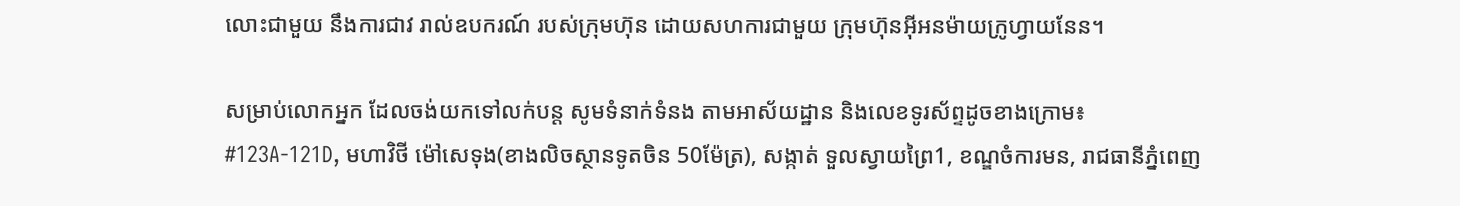លោះជាមួយ នឹងការជាវ រាល់ឧបករណ៍ របស់ក្រុមហ៊ុន ដោយសហការជាមួយ ក្រុមហ៊ុនអ៊ីអនម៉ាយក្រូហ្វាយនែន។

សម្រាប់លោកអ្នក ដែលចង់យកទៅលក់បន្ត សូមទំនាក់ទំនង តាមអាស័យដ្ឋាន និងលេខទូរស័ព្ទដូចខាងក្រោម៖
#123A-121D, មហាវិថី ម៉ៅសេទុង(ខាងលិចស្ថានទូតចិន 50ម៉ែត្រ), សង្កាត់ ទួលស្វាយព្រៃ1, ខណ្ឌចំការមន, រាជធានីភ្នំពេញ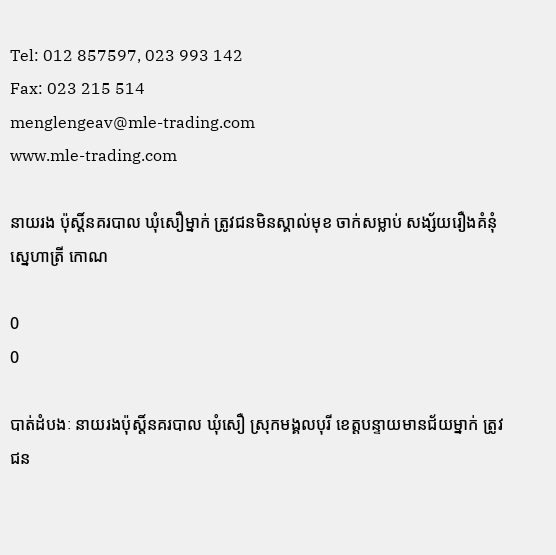Tel: 012 857597, 023 993 142
Fax: 023 215 514
menglengeav@mle-trading.com
www.mle-trading.com

នាយរង ប៉ុស្តិ៍នគរបាល ឃុំសឿម្នាក់ ត្រូវជនមិនស្គាល់មុខ ចាក់សម្លាប់ សង្ស័យរឿងគំនុំ ស្នេហាត្រី កោណ

0
0

បាត់ដំបងៈ នាយរងប៉ុស្តិ៍នគរបាល ឃុំសឿ ស្រុកមង្គលបុរី ខេត្តបន្ទាយមានជ័យម្នាក់ ត្រូវជន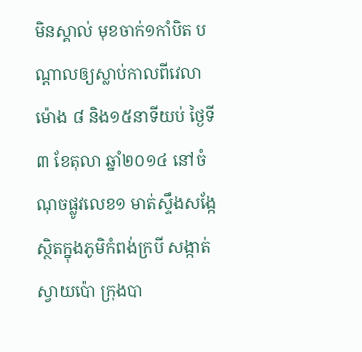មិនស្គាល់ មុខចាក់១កាំបិត បណ្តាលឲ្យស្លាប់កាលពីវេលាម៉ោង ៨ និង១៥នាទីយប់ ថ្ងៃទី៣ ខែតុលា ឆ្នាំ២០១៤ នៅចំណុចផ្លូវលេខ១ មាត់ស្ទឹងសង្កែ ស្ថិតក្នុងភូមិកំពង់ក្របី សង្កាត់ស្វាយប៉ោ ក្រុងបា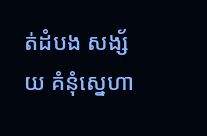ត់ដំបង សង្ស័យ គំនុំស្នេហា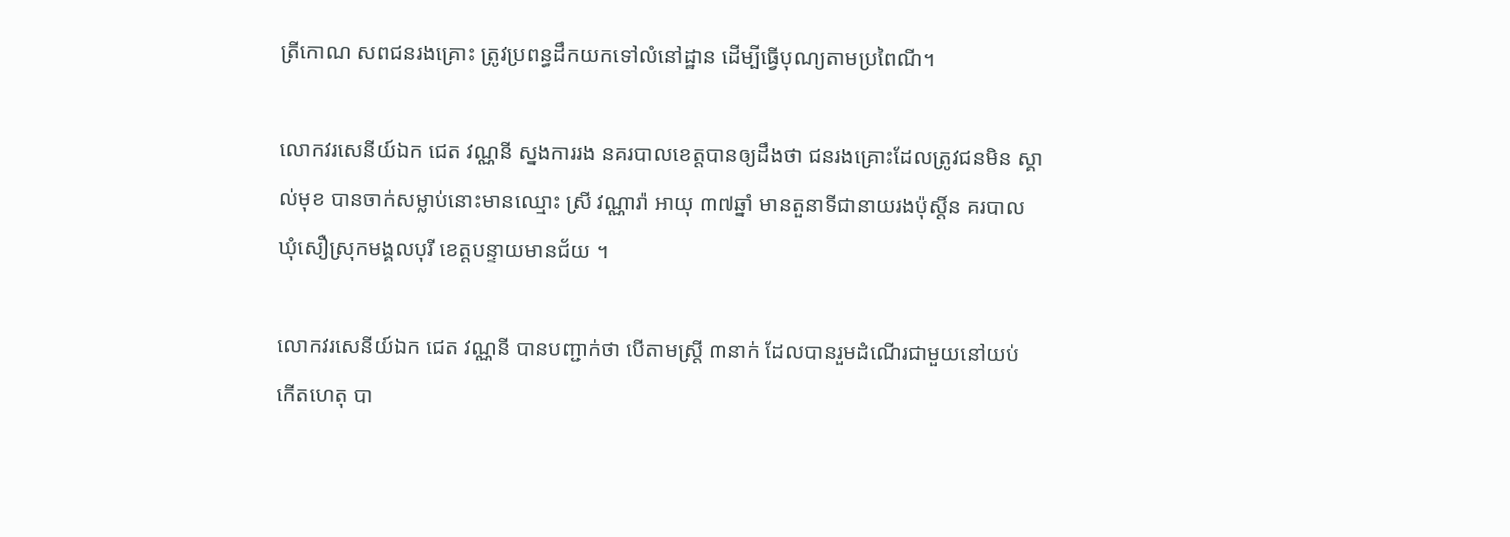ត្រីកោណ សពជនរងគ្រោះ ត្រូវប្រពន្ធដឹកយកទៅលំនៅដ្ឋាន ដើម្បីធ្វើបុណ្យតាមប្រពៃណី។

លោកវរសេនីយ៍ឯក ជេត វណ្ណនី ស្នងការរង នគរបាលខេត្តបានឲ្យដឹងថា ជនរងគ្រោះដែលត្រូវជនមិន ស្គាល់មុខ បានចាក់សម្លាប់នោះមានឈ្មោះ ស្រី វណ្ណារ៉ា អាយុ ៣៧ឆ្នាំ មានតួនាទីជានាយរងប៉ុស្តិ៍ន គរបាល ឃុំសឿស្រុកមង្គលបុរី ខេត្តបន្ទាយមានជ័យ ។

លោកវរសេនីយ៍ឯក ជេត វណ្ណនី បានបញ្ជាក់ថា បើតាមស្រ្តី ៣នាក់ ដែលបានរួមដំណើរជាមួយនៅយប់ កើតហេតុ បា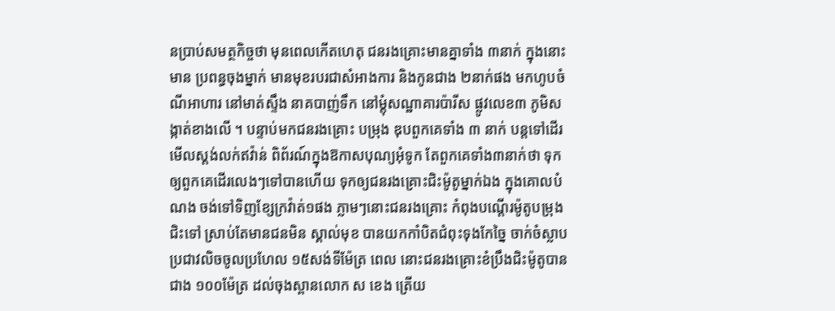នប្រាប់សមត្ថកិច្ចថា មុនពេលកើតហេតុ ជនរងគ្រោះមានគ្នាទាំង ៣នាក់ ក្នុងនោះ មាន ប្រពន្ធចុងម្នាក់ មានមុខរបរជាសំអាងការ និងកូនជាង ២នាក់ផង មកហូបចំណីអាហារ នៅមាត់ស្ទឹង នាគបាញ់ទឹក នៅម្តុំសណ្ឋាគារប៉ារីស ផ្លូវលេខ៣ ភូមិសង្កាត់ខាងលើ ។ បន្ទាប់មកជនរងគ្រោះ បម្រុង ឌុបពួកគេទាំង ៣ នាក់ បន្តទៅដើរមើលស្តង់លក់ឥវ៉ាន់ ពិព័រណ៍ក្នុងឱកាសបុណ្យអុំទូក តែពួកគេទាំង៣នាក់ថា ទុកឲ្យពួកគេដើរលេងៗទៅបានហើយ ទុកឲ្យជនរងគ្រោះជិះម៉ូតូម្នាក់ឯង ក្នុងគោលបំណង ចង់ទៅទិញខ្សែក្រវ៉ាត់១ផង ភ្លាមៗនោះជនរងគ្រោះ កំពុងបណ្តើរម៉ូតូបម្រុងជិះទៅ ស្រាប់តែមានជនមិន ស្គាល់មុខ បានយកកាំបិតជំពុះទុងកែច្នៃ ចាក់ចំស្លាបប្រជាវលិចចូលប្រហែល ១៥សង់ទីម៉ែត្រ ពេល នោះជនរងគ្រោះខំប្រឹងជិះម៉ូតូបានជាង ១០០ម៉ែត្រ ដល់ចុងស្ពានលោក ស ខេង ត្រើយ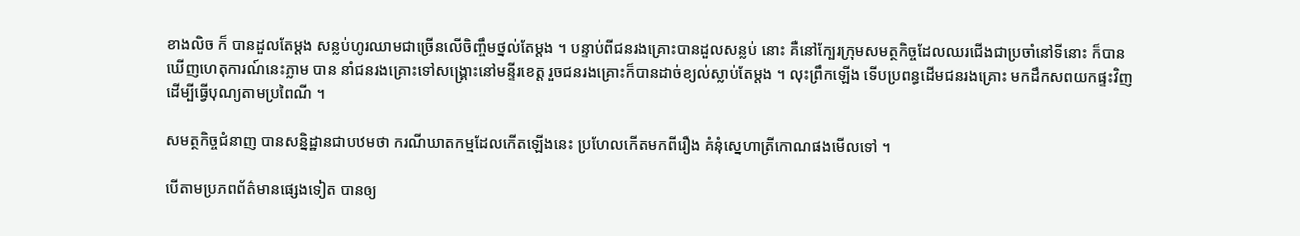ខាងលិច ក៏ បានដួលតែម្តង សន្លប់ហូរឈាមជាច្រើនលើចិញ្ចឹមថ្នល់តែម្តង ។ បន្ទាប់ពីជនរងគ្រោះបានដួលសន្លប់ នោះ គឺនៅក្បែរក្រុមសមត្ថកិច្ចដែលឈរជើងជាប្រចាំនៅទីនោះ ក៏បានឃើញហេតុការណ៍នេះភ្លាម បាន នាំជនរងគ្រោះទៅសង្គ្រោះនៅមន្ទីរខេត្ត រួចជនរងគ្រោះក៏បានដាច់ខ្យល់ស្លាប់តែម្តង ។ លុះព្រឹកឡើង ទើបប្រពន្ធដើមជនរងគ្រោះ មកដឹកសពយកផ្ទះវិញ ដើម្បីធ្វើបុណ្យតាមប្រពៃណី ។

សមត្ថកិច្ចជំនាញ បានសន្និដ្ឋានជាបឋមថា ករណីឃាតកម្មដែលកើតឡើងនេះ ប្រហែលកើតមកពីរឿង គំនុំស្នេហាត្រីកោណផងមើលទៅ ។

បើតាមប្រភពព័ត៌មានផ្សេងទៀត បានឲ្យ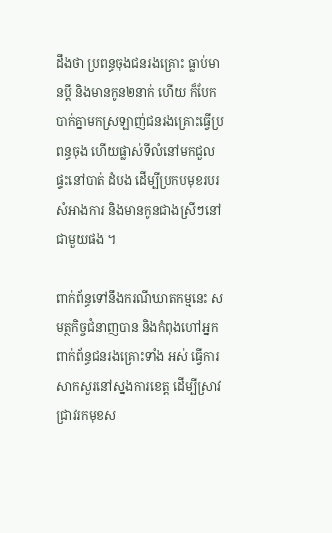ដឹងថា ប្រពន្ធចុងជនរងគ្រោះ ធ្លាប់មានប្តី និងមានកូន២នាក់ ហើយ ក៏បែកបាក់គ្នាមកស្រឡាញ់ជនរងគ្រោះធ្វើប្រពន្ធចុង ហើយផ្លាស់ទីលំនៅមកជួលផ្ទះនៅបាត់ ដំបង ដើម្បីប្រកបមុខរបរ សំអាងការ និងមានកូនជាងស្រីៗនៅជាមួយផង ។

ពាក់ព័ន្ធទៅនឹងករណីឃាតកម្មនេះ សមត្ថកិច្ចជំនាញបាន និងកំពុងហៅអ្នកពាក់ព័ន្ធជនរងគ្រោះទាំង អស់ ធ្វើការសាកសួរនៅស្នងការខេត្ត ដើម្បីស្រាវជ្រាវរកមុខស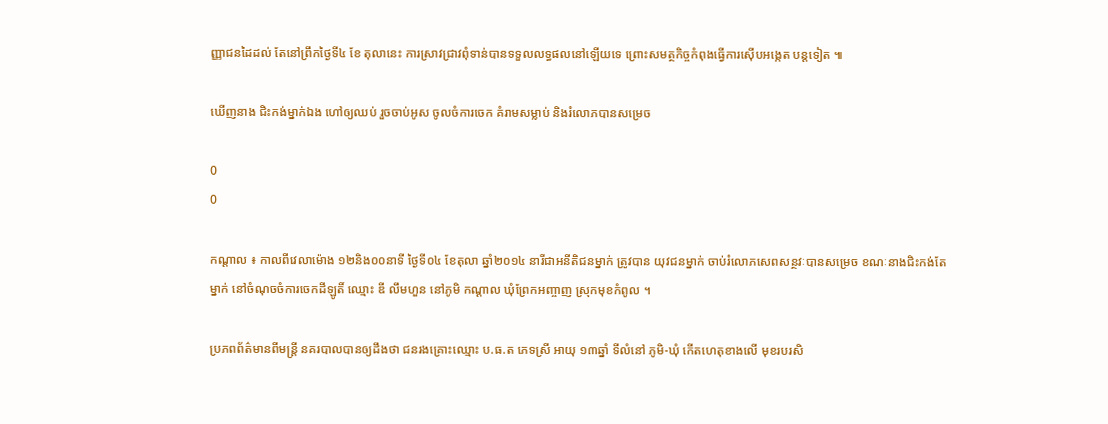ញ្ញាជនដៃដល់ តែនៅព្រឹកថ្ងៃទី៤ ខែ តុលានេះ ការស្រាវជ្រាវពុំទាន់បានទទួលលទ្ធផលនៅឡើយទេ ព្រោះសមត្ថកិច្ចកំពុងធ្វើការស៊ើបអង្កេត បន្តទៀត ៕

ឃើញនាង ជិះកង់ម្នាក់ឯង ហៅឲ្យឈប់ រួចចាប់អូស ចូលចំការចេក គំរាមសម្លាប់ និងរំលោភបានសម្រេច

0
0

កណ្តាល ៖ កាលពីវេលាម៉ោង ១២និង០០នាទី ថ្ងៃទី០៤ ខែតុលា ឆ្នាំ២០១៤ នារីជាអនីតិជនម្នាក់ ត្រូវបាន យុវជនម្នាក់ ចាប់រំលោភសេពសន្ថវៈបានសម្រេច ខណៈនាងជិះកង់តែម្នាក់ នៅចំណុចចំការចេកដីឡូតិ៍ ឈ្មោះ ឌី លឹមហួន នៅភូមិ កណ្ដាល ឃុំព្រែកអញ្ចាញ ស្រុកមុខកំពូល ។

ប្រភពព័ត៌មានពីមន្ត្រី នគរបាលបានឲ្យដឹងថា ជនរងគ្រោះឈ្មោះ ប.ធ.ត ភេទស្រី អាយុ ១៣ឆ្នាំ ទីលំនៅ ភូមិ-ឃុំ កើតហេតុខាងលើ មុខរបរសិ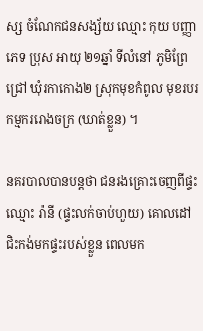ស្ស ចំណែកជនសង្ស័យ ឈ្មោះ កុយ បញ្ញា ភេទ ប្រុស អាយុ ២១ឆ្នាំ ទីលំនៅ ភូមិព្រែជ្រៅ ឃុំរកាកោង២ ស្រុកមុខកំពូល មុខរបរ កម្មកររោងចក្រ (ឃាត់ខ្លួន) ។

នគរបាលបានបន្តថា ជនរងគ្រោះចេញពីផ្ទះឈ្មោះ រ៉ានី (ផ្ទះលក់ចាប់ហួយ) គោលដៅជិះកង់មកផ្ទះរបស់ខ្លួន ពេលមក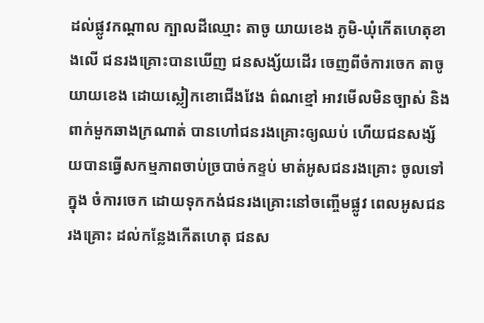ដល់ផ្លូវកណ្ដាល ក្បាលដីឈ្មោះ តាចូ យាយខេង ភូមិ-ឃុំកើតហេតុខាងលើ ជនរងគ្រោះបានឃើញ ជនសង្ស័យដើរ ចេញពីចំការចេក តាចូយាយខេង ដោយស្លៀកខោជើងវែង ព៌ណខ្មៅ អាវមើលមិនច្បាស់ និង ពាក់មួកឆាងក្រណាត់ បានហៅជនរងគ្រោះឲ្យឈប់ ហើយជនសង្ស័យបានធ្វើសកម្មភាពចាប់ច្របាច់កខ្ទប់ មាត់អូសជនរងគ្រោះ ចូលទៅក្នុង ចំការចេក ដោយទុកកង់ជនរងគ្រោះនៅចញ្ចើមផ្លូវ ពេលអូសជនរងគ្រោះ ដល់កន្លែងកើតហេតុ ជនស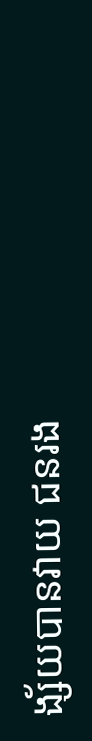ង្ស័យបានវាយ ជនរង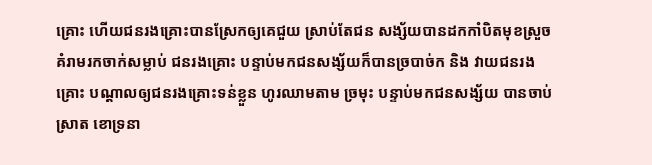គ្រោះ ហើយជនរងគ្រោះបានស្រែកឲ្យគេជួយ ស្រាប់តែជន សង្ស័យបានដកកាំបិតមុខស្រួច គំរាមរកចាក់សម្លាប់ ជនរងគ្រោះ បន្ទាប់មកជនសង្ស័យក៏បានច្របាច់ក និង វាយជនរងគ្រោះ បណ្ដាលឲ្យជនរងគ្រោះទន់ខ្លួន ហូរឈាមតាម ច្រមុះ បន្ទាប់មកជនសង្ស័យ បានចាប់ស្រាត ខោទ្រនា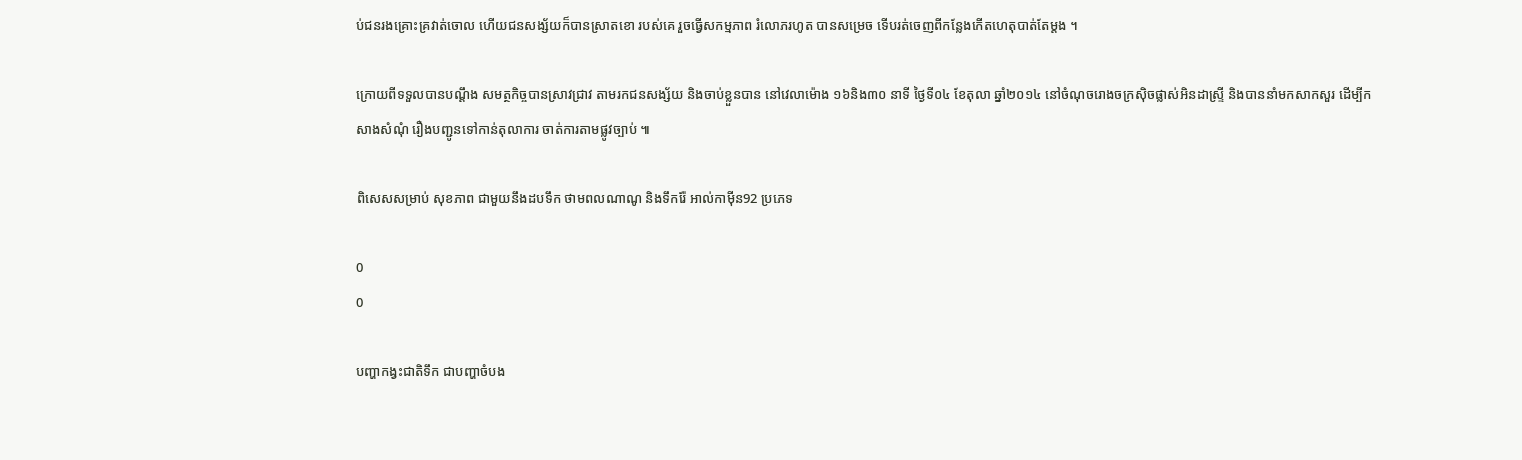ប់ជនរងគ្រោះគ្រវាត់ចោល ហើយជនសង្ស័យក៏បានស្រាតខោ របស់គេ រួចធ្វើសកម្មភាព រំលោភរហូត បានសម្រេច ទើបរត់ចេញពីកន្លែងកើតហេតុបាត់តែម្ដង ។

ក្រោយពីទទួលបានបណ្ដឹង សមត្ថកិច្ចបានស្រាវជ្រាវ តាមរកជនសង្ស័យ និងចាប់ខ្លួនបាន នៅវេលាម៉ោង ១៦និង៣០ នាទី ថ្ងៃទី០៤ ខែតុលា ឆ្នាំ២០១៤ នៅចំណុចរោងចក្រស៊ិចផ្លាស់អិនដាស្ទ្រី និងបាននាំមកសាកសួរ ដើម្បីកសាងសំណុំ រឿងបញ្ជូនទៅកាន់តុលាការ ចាត់ការតាមផ្លូវច្បាប់ ៕

ពិសេសសម្រាប់ សុខភាព ជាមួយនឹងដបទឹក ថាមពលណាណូ និងទឹករ៉ែ អាល់កាម៉ីន92 ប្រភេទ

0
0

បញ្ហាកង្វះជាតិទឹក ជាបញ្ហាចំបង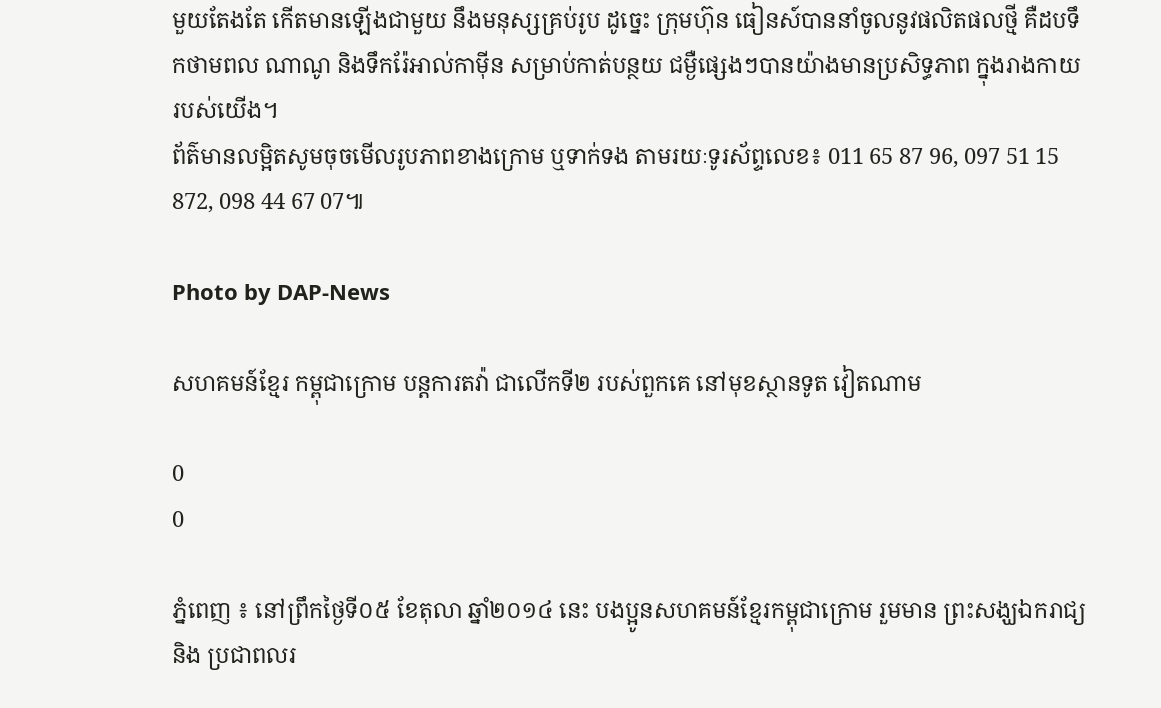មួយតែងតែ កើតមានឡើងជាមួយ នឹងមនុស្សគ្រប់រូប ដូច្នេះ ក្រុមហ៊ុន ធៀនស៍បាននាំចូលនូវផលិតផលថ្មី គឺដបទឹកថាមពល ណាណូ និងទឹករ៉ែអាល់កាម៉ីន សម្រាប់កាត់បន្ថយ ជម្ងឺផ្សេងៗបានយ៉ាងមានប្រសិទ្ធភាព ក្នុងរាងកាយរបស់យើង។
ព័ត៌មានលម្អិតសូមចុចមើលរូបភាពខាងក្រោម ឬទាក់ទង តាមរយៈទូរស័ព្ទលេខ៖ 011 65 87 96, 097 51 15 872, 098 44 67 07៕

Photo by DAP-News

សហគមន៍ខ្មែរ កម្ពុជាក្រោម បន្តការតវ៉ា ជាលើកទី២ របស់ពួកគេ នៅមុខស្ថានទូត វៀតណាម

0
0

ភ្នំពេញ ៖ នៅព្រឹកថ្ងៃទី០៥ ខែតុលា ឆ្នាំ២០១៤ នេះ បងប្អូនសហគមន៍ខ្មែរកម្ពុជាក្រោម រួមមាន ព្រះសង្ឃឯករាជ្យ និង ប្រជាពលរ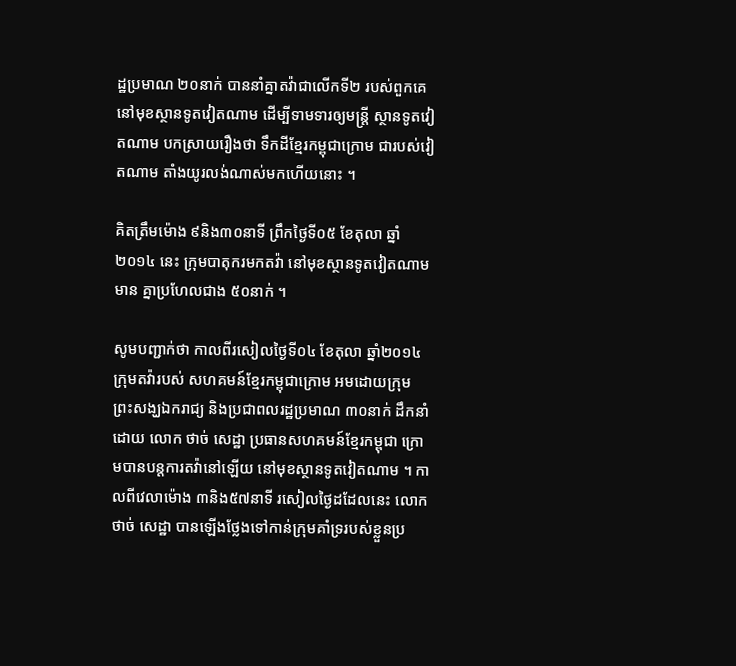ដ្ឋប្រមាណ ២០នាក់ បាននាំគ្នាតវ៉ាជាលើកទី២ របស់ពួកគេ នៅមុខស្ថានទូតវៀតណាម ដើម្បីទាមទារឲ្យមន្ត្រី ស្ថានទូតវៀតណាម បកស្រាយរឿងថា ទឹកដីខ្មែរកម្ពុជាក្រោម ជារបស់វៀតណាម តាំងយូរលង់ណាស់មកហើយនោះ ។

គិតត្រឹមម៉ោង ៩និង៣០នាទី ព្រឹកថ្ងៃទី០៥ ខែតុលា ឆ្នាំ២០១៤ នេះ ក្រុមបាតុករមកតវ៉ា នៅមុខស្ថានទូតវៀតណាម មាន គ្នាប្រហែលជាង ៥០នាក់ ។

សូមបញ្ជាក់ថា កាលពីរសៀលថ្ងៃទី០៤ ខែតុលា ឆ្នាំ២០១៤ ក្រុមតវ៉ារបស់ សហគមន៍ខ្មែរកម្ពុជាក្រោម អមដោយក្រុម ព្រះសង្ឃឯករាជ្យ និងប្រជាពលរដ្ឋប្រមាណ ៣០នាក់ ដឹកនាំដោយ លោក ថាច់ សេដ្ឋា ប្រធានសហគមន៍ខ្មែរកម្ពុជា ក្រោមបានបន្តការតវ៉ានៅឡើយ នៅមុខស្ថានទូតវៀតណាម ។ កាលពីវេលាម៉ោង ៣និង៥៧នាទី រសៀលថ្ងៃដដែលនេះ លោក ថាច់ សេដ្ឋា បានឡើងថ្លែងទៅកាន់ក្រុមគាំទ្ររបស់ខ្លួនប្រ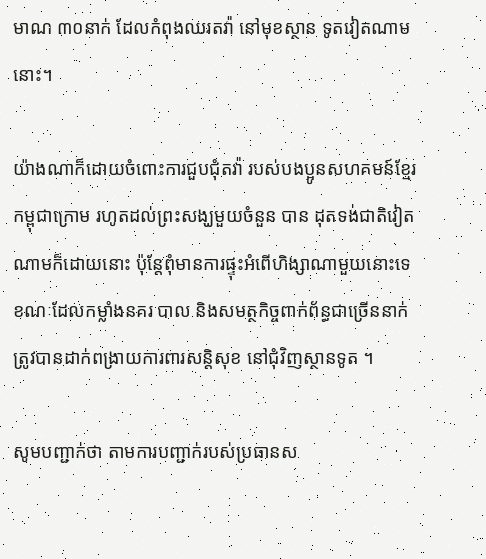មាណ ៣០នាក់ ដែលកំពុងឈរតវ៉ា នៅមុខស្ថាន ទូតវៀតណាមនោះ។

យ៉ាងណាក៏ដោយចំពោះការជួបជុំតវ៉ា របស់បងប្អូនសហគមន៍ខ្មែរកម្ពុជាក្រោម រហូតដល់ព្រះសង្ឃមួយចំនួន បាន ដុតទង់ជាតិវៀតណាមក៏ដោយនោះ ប៉ុន្តែពុំមានការផ្ទុះអំពើហិង្សាណាមួយនោះទេ ខណៈដែលកម្លាំងនគរ បាល និងសមត្ថកិច្ចពាក់ព័ន្ធជាច្រើននាក់ ត្រូវបានដាក់ពង្រាយការពារសន្តិសុខ នៅជុំវិញស្ថានទូត ។

សូមបញ្ជាក់ថា តាមការបញ្ជាក់របស់ប្រធានស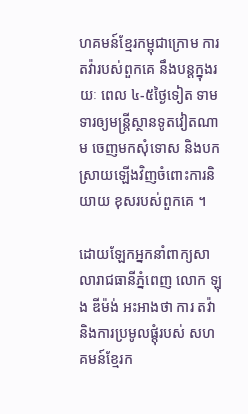ហគមន៍ខ្មែរកម្ពុជាក្រោម ការតវ៉ារបស់ពួកគេ នឹងបន្តក្នុងរយៈ ពេល ៤-៥ថ្ងៃទៀត ទាមទារឲ្យមន្ត្រីស្ថានទូតវៀតណាម ចេញមកសុំទោស និងបកស្រាយឡើងវិញចំពោះការនិយាយ ខុសរបស់ពួកគេ ។

ដោយឡែកអ្នកនាំពាក្យសាលារាជធានីភ្នំពេញ លោក ឡុង ឌីម៉ង់ អះអាងថា ការ តវ៉ា និងការប្រមូលផ្តុំរបស់ សហគមន៍ខ្មែរក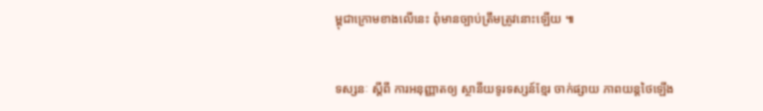ម្ពុជាក្រោមខាងលើនេះ ពុំមានច្បាប់ត្រឹមត្រូវនោះឡើយ ៕


ទស្សនៈ ស្តីពី ការអនុញ្ញាតឲ្យ ស្ថានីយទូរទស្សន៍ខ្មែរ ចាក់ផ្សាយ ភាពយន្តថៃឡើង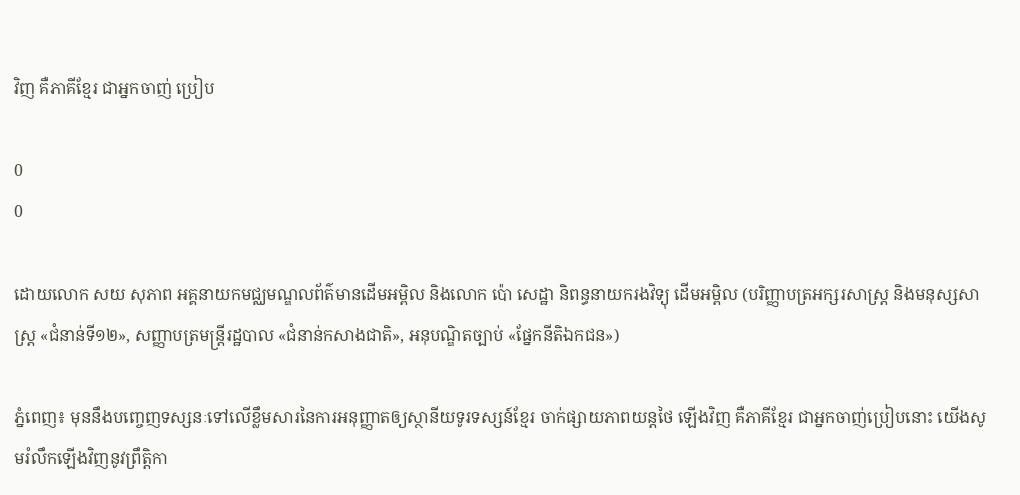វិញ គឺភាគីខ្មែរ ជាអ្នកចាញ់ ប្រៀប

0
0

ដោយលោក សយ សុភាព អគ្គនាយកមជ្ឈមណ្ឌលព័ត៌មានដើមអម្ពិល និងលោក ប៉ោ សេដ្ឋា និពន្ធនាយករងវិទ្យុ ដើមអម្ពិល (បរិញ្ញាបត្រអក្សរសាស្រ្ត និងមនុស្សសាស្រ្ត «ជំនាន់ទី១២», សញ្ញាបត្រមន្រ្តីរដ្ឋបាល «ជំនាន់កសាងជាតិ», អនុបណ្ឌិតច្បាប់ «ផ្នែកនីតិឯកជន»)

ភ្នំពេញ៖ មុននឹងបញ្ចេញទស្សនៈទៅលើខ្លឹមសារនៃការអនុញ្ញាតឲ្យស្ថានីយទូរទស្សន៍ខ្មែរ ចាក់ផ្សាយភាពយន្តថៃ ឡើងវិញ គឺភាគីខ្មែរ ជាអ្នកចាញ់ប្រៀបនោះ យើងសូមរំលឹកឡើងវិញនូវព្រឹត្តិកា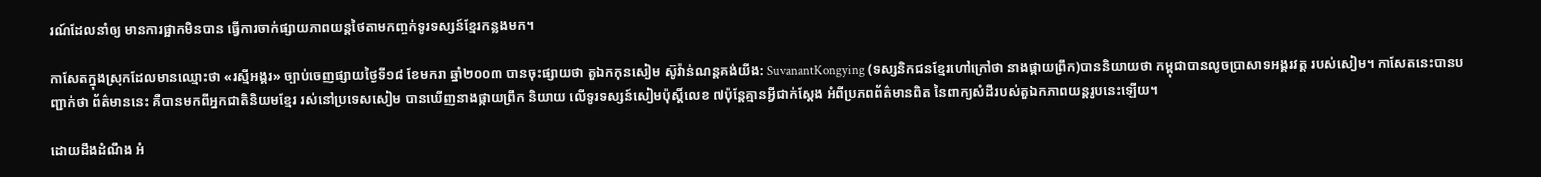រណ៍ដែលនាំឲ្យ មានការផ្អាកមិនបាន ធ្វើការចាក់ផ្សាយភាពយន្តថៃតាមកញ្ចក់ទូរទស្សន៍ខ្មែរកន្លងមក។

កាសែតក្នុងស្រុកដែលមានឈ្មោះថា «រស្មីអង្គរ» ច្បាប់ចេញផ្សាយថ្ងៃទី១៨ ខែមករា ឆ្នាំ២០០៣ បានចុះផ្សាយថា តួឯកកុនសៀម ស៊ូវ៉ាន់ណន្តគង់យីង: SuvanantKongying (ទស្សនិកជនខ្មែរហៅក្រៅថា នាងផ្កាយព្រឹក)បាននិយាយថា កម្ពុជាបានលូចប្រាសាទអង្គរវត្ត របស់សៀម។ កាសែតនេះបានបញ្ជាក់ថា ព័ត៌មាននេះ គឺបានមកពីអ្នកជាតិនិយមខ្មែរ រស់នៅប្រទេសសៀម បានឃើញនាងផ្កាយព្រឹក និយាយ លើទូរទស្សន៍សៀមប៉ុស្តិ៍លេខ ៧ប៉ុន្តែគ្មានអ្វីជាក់ស្តែង អំពីប្រភពព័ត៌មានពិត នៃពាក្យសំដីរបស់តួឯកភាពយន្តរូបនេះឡើយ។

ដោយដឹងដំណឹង អំ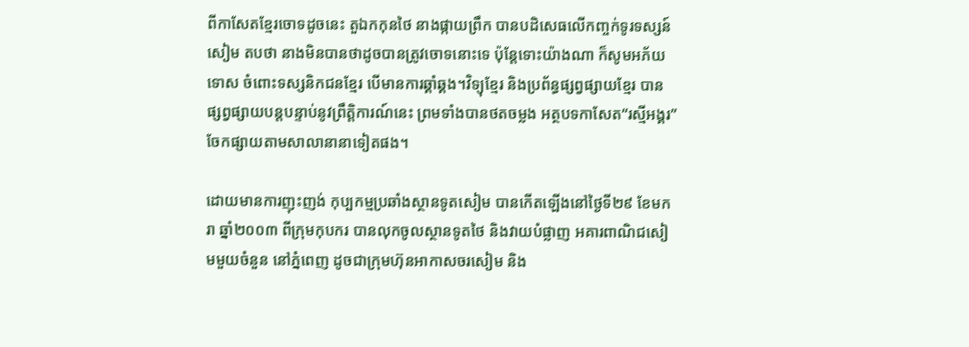ពីកាសែតខ្មែរចោទដូចនេះ តួឯកកុនថៃ នាងផ្កាយព្រឹក បានបដិសេធលើកញ្ចក់ទូរទស្សន៍សៀម តបថា នាងមិនបានថាដូចបានត្រូវចោទនោះទេ ប៉ុន្តែទោះយ៉ាងណា ក៏សូមអភ័យទោស ចំពោះទស្សនិកជនខ្មែរ បើមានការឆ្គាំឆ្គង។វិទ្យុខ្មែរ និងប្រព័ន្ធផ្សព្វផ្សាយខ្មែរ បានផ្សព្វផ្សាយបន្តបន្ទាប់នូវព្រឹត្តិការណ៍នេះ ព្រមទាំងបានថតចម្លង អត្ថបទកាសែត“រស្មីអង្គរ” ចែកផ្សាយតាមសាលានានាទៀតផង។

ដោយមានការញុះញង់ កុប្បកម្មប្រឆាំងស្ថានទូតសៀម បានកើតឡើងនៅថ្ងៃទី២៩ ខែមករា ឆ្នាំ២០០៣ ពីក្រុមកុបករ បានលុកចូលស្ថានទូតថៃ និងវាយបំផ្លាញ អគារពាណិជសៀមមួយចំនួន នៅភ្នំពេញ ដូចជាក្រុមហ៊ុនអាកាសចរសៀម និង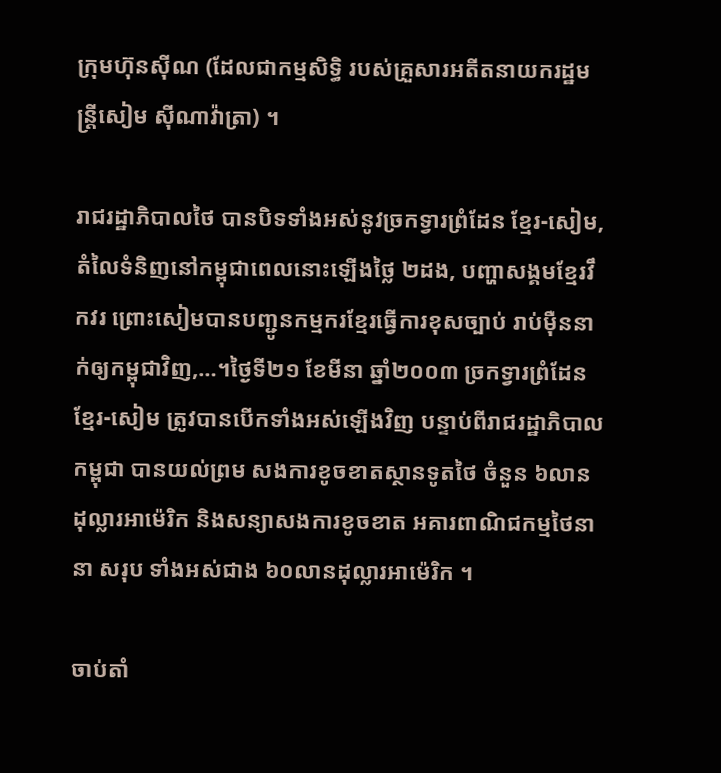ក្រុមហ៊ុនស៊ីណ (ដែលជាកម្មសិទ្ធិ របស់គ្រួសារអតីតនាយករដ្ឋមន្ត្រីសៀម ស៊ីណាវ៉ាត្រា) ។

រាជរដ្ឋាភិបាលថៃ បានបិទទាំងអស់នូវច្រកទ្វារព្រំដែន ខ្មែរ-សៀម, តំលៃទំនិញនៅកម្ពុជាពេលនោះឡើងថ្លៃ ២ដង, បញ្ហាសង្គមខ្មែរវឹកវរ ព្រោះសៀមបានបញ្ជូនកម្មករខ្មែរធ្វើការខុសច្បាប់ រាប់ម៉ឺននាក់ឲ្យកម្ពុជាវិញ,…។ថ្ងៃទី២១ ខែមីនា ឆ្នាំ២០០៣ ច្រកទ្វារព្រំដែនខ្មែរ-សៀម ត្រូវបានបើកទាំងអស់ឡើងវិញ បន្ទាប់ពីរាជរដ្ឋាភិបាលកម្ពុជា បានយល់ព្រម សងការខូចខាតស្ថានទូតថៃ ចំនួន ៦លានដុល្លារអាម៉េរិក និងសន្យាសងការខូចខាត អគារពាណិជកម្មថៃនានា សរុប ទាំងអស់ជាង ៦០លានដុល្លារអាម៉េរិក ។

ចាប់តាំ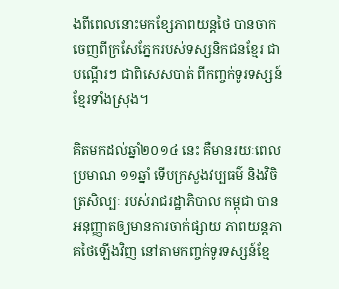ងពីពេលនោះមកខ្សែភាពយន្តថៃ បានចាកចេញពីក្រសែភ្នែករបស់ទស្សនិកជនខ្មែរ ជាបណ្ដើរៗ ជាពិសេសបាត់ ពីកញ្ចក់ទូរទស្សន៍ខ្មែរទាំងស្រុង។

គិតមកដល់ឆ្នាំ២០១៤ នេះ គឺមានរយៈពេលប្រមាណ ១១ឆ្នាំ ទើបក្រសួងវប្បធម៌ និងវិចិត្រសិល្បៈ របស់រាជរដ្ឋាភិបាល កម្ពុជា បានអនុញ្ញាតឲ្យមានការចាក់ផ្សាយ ភាពយន្តភាគថៃឡើងវិញ នៅតាមកញ្ចក់ទូរទស្សន៍ខ្មែ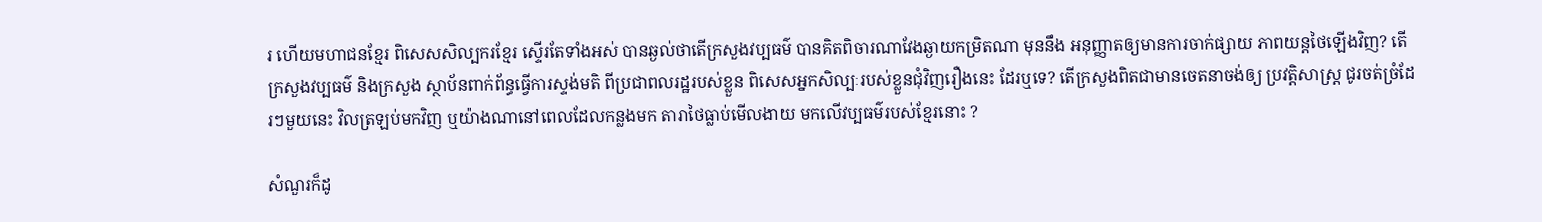រ ហើយមហាជនខ្មែរ ពិសេសសិល្បករខ្មែរ ស្ទើរតែទាំងអស់ បានឆ្ងល់ថាតើក្រសួងវប្បធម៌ បានគិតពិចារណាវែងឆ្ងាយកម្រិតណា មុននឹង អនុញ្ញាតឲ្យមានការចាក់ផ្សាយ ភាពយន្តថៃឡើងវិញ? តើក្រសួងវប្បធម៌ និងក្រសួង ស្ថាប័នពាក់ព័ន្ធធ្វើការស្ទង់មតិ ពីប្រជាពលរដ្ឋរបស់ខ្លួន ពិសេសអ្នកសិល្បៈរបស់ខ្លួនជុំវិញរឿងនេះ ដែរឬទេ? តើក្រសួងពិតជាមានចេតនាចង់ឲ្យ ប្រវត្តិសាស្រ្ត ជូរចត់ច្រំដែរៗមួយនេះ វិលត្រឡប់មកវិញ ឬយ៉ាងណានៅពេលដែលកន្លងមក តារាថៃធ្លាប់មើលងាយ មកលើវប្បធម៌របស់ខ្មែរនោះ ?

សំណួរក៏ដូ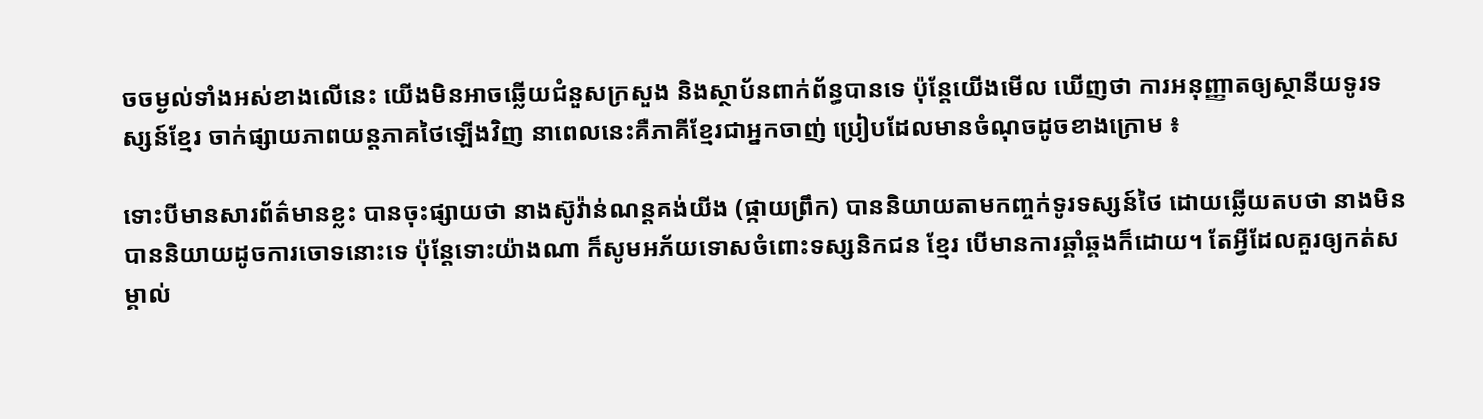ចចម្ងល់ទាំងអស់ខាងលើនេះ យើងមិនអាចឆ្លើយជំនួសក្រសួង និងស្ថាប័នពាក់ព័ន្ធបានទេ ប៉ុន្តែយើងមើល ឃើញថា ការអនុញ្ញាតឲ្យស្ថានីយទូរទស្សន៍ខ្មែរ ចាក់ផ្សាយភាពយន្តភាគថៃឡើងវិញ នាពេលនេះគឺភាគីខ្មែរជាអ្នកចាញ់ ប្រៀបដែលមានចំណុចដូចខាងក្រោម ៖

ទោះបីមានសារព័ត៌មានខ្លះ បានចុះផ្សាយថា នាងស៊ូវ៉ាន់ណន្តគង់យីង (ផ្កាយព្រឹក) បាននិយាយតាមកញ្ចក់ទូរទស្សន៍ថៃ ដោយឆ្លើយតបថា នាងមិនបាននិយាយដូចការចោទនោះទេ ប៉ុន្តែទោះយ៉ាងណា ក៏សូមអភ័យទោសចំពោះទស្សនិកជន ខ្មែរ បើមានការឆ្គាំឆ្គងក៏ដោយ។ តែអ្វីដែលគួរឲ្យកត់សម្គាល់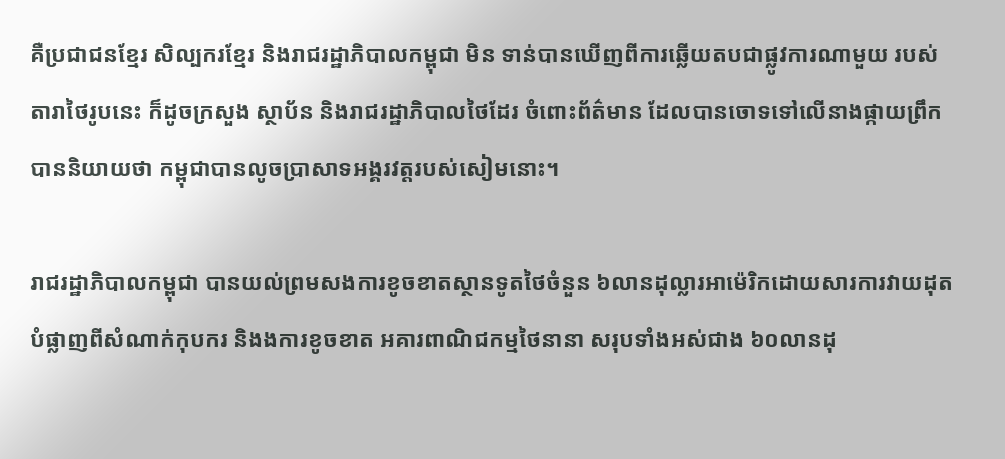គឺប្រជាជនខ្មែរ សិល្បករខ្មែរ និងរាជរដ្ឋាភិបាលកម្ពុជា មិន ទាន់បានឃើញពីការឆ្លើយតបជាផ្លូវការណាមួយ របស់តារាថៃរូបនេះ ក៏ដូចក្រសួង ស្ថាប័ន និងរាជរដ្ឋាភិបាលថៃដែរ ចំពោះព័ត៌មាន ដែលបានចោទទៅលើនាងផ្កាយព្រឹក បាននិយាយថា កម្ពុជាបានលូចប្រាសាទអង្គរវត្តរបស់សៀមនោះ។

រាជរដ្ឋាភិបាលកម្ពុជា បានយល់ព្រមសងការខូចខាតស្ថានទូតថៃចំនួន ៦លានដុល្លារអាម៉េរិកដោយសារការវាយដុត បំផ្លាញពីសំណាក់កុបករ និងងការខូចខាត អគារពាណិជកម្មថៃនានា សរុបទាំងអស់ជាង ៦០លានដុ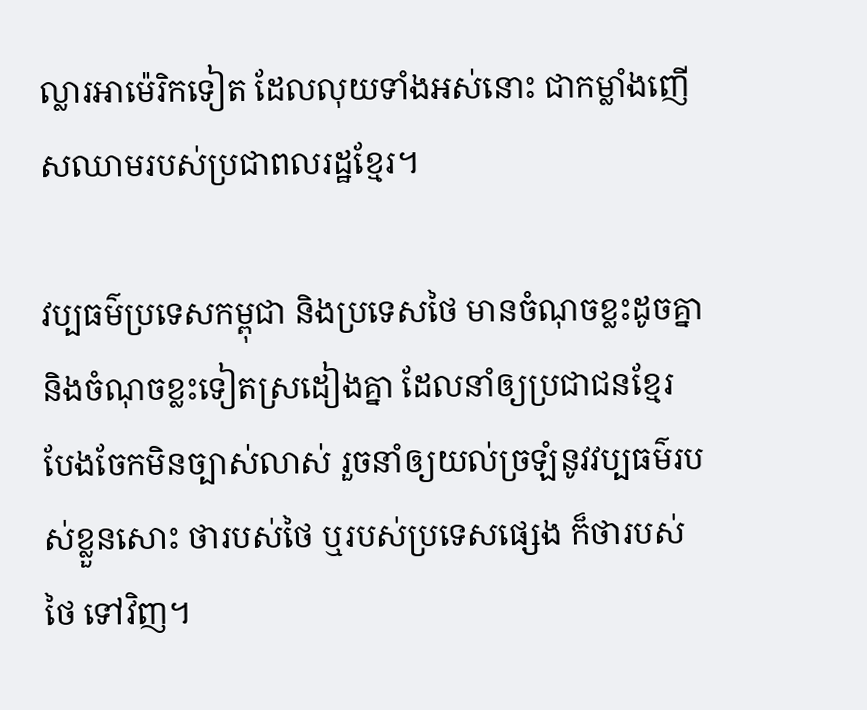ល្លារអាម៉េរិកទៀត ដែលលុយទាំងអស់នោះ ជាកម្លាំងញើសឈាមរបស់ប្រជាពលរដ្ឋខ្មែរ។

វប្បធម៌ប្រទេសកម្ពុជា និងប្រទេសថៃ មានចំណុចខ្លះដូចគ្នា និងចំណុចខ្លះទៀតស្រដៀងគ្នា ដែលនាំឲ្យប្រជាជនខ្មែរ បែងចែកមិនច្បាស់លាស់ រួចនាំឲ្យយល់ច្រឡំនូវវប្បធម៌របស់ខ្លួនសោះ ថារបស់ថៃ ឬរបស់ប្រទេសផ្សេង ក៏ថារបស់ថៃ ទៅវិញ។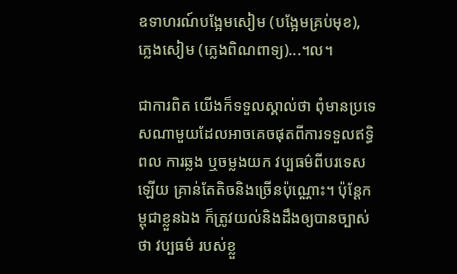ឧទាហរណ៍បង្អែមសៀម (បង្អែមគ្រប់មុខ), ភ្លេងសៀម (ភ្លេងពិណពាទ្យ)...។ល។

ជាការពិត យើងក៏ទទួលស្គាល់ថា ពុំមានប្រទេសណាមួយដែលអាចគេចផុតពីការទទួលឥទ្ធិពល ការឆ្លង ឬចម្លងយក វប្បធម៌ពីបរទេសឡើយ គ្រាន់តែតិចនិងច្រើនប៉ុណ្ណោះ។ ប៉ុន្តែកម្ពុជាខ្លួនឯង ក៏ត្រូវយល់និងដឹងឲ្យបានច្បាស់ថា វប្បធម៌ របស់ខ្លួ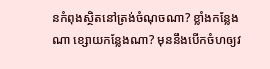នកំពុងស្ថិតនៅត្រង់ចំណុចណា? ខ្លាំងកន្លែងណា ខ្សោយកន្លែងណា? មុននឹងបើកចំហឲ្យវ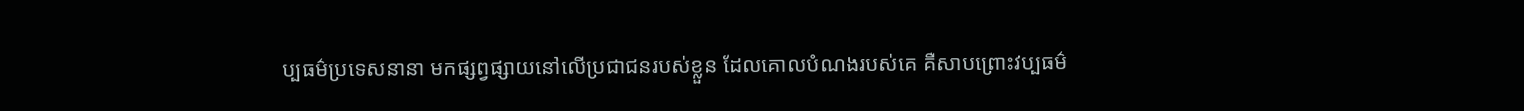ប្បធម៌ប្រទេសនានា មកផ្សព្វផ្សាយនៅលើប្រជាជនរបស់ខ្លួន ដែលគោលបំណងរបស់គេ គឺសាបព្រោះវប្បធម៌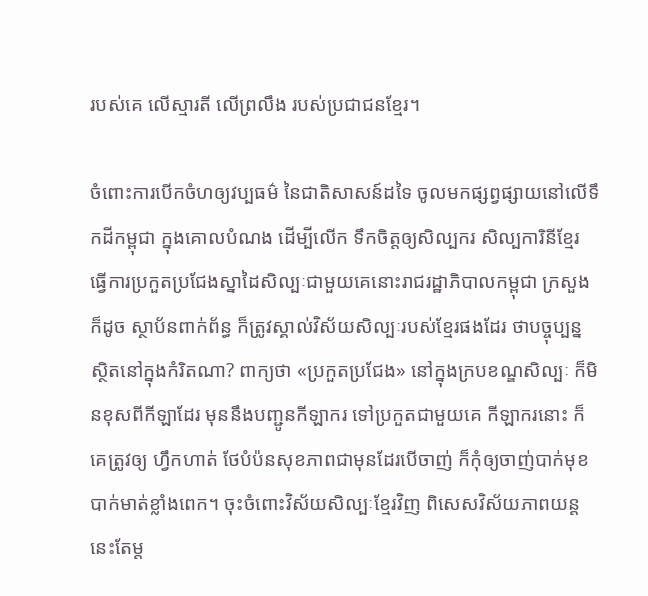របស់គេ លើស្មារតី លើព្រលឹង របស់ប្រជាជនខ្មែរ។

ចំពោះការបើកចំហឲ្យវប្បធម៌ នៃជាតិសាសន៍ដទៃ ចូលមកផ្សព្វផ្សាយនៅលើទឹកដីកម្ពុជា ក្នុងគោលបំណង ដើម្បីលើក ទឹកចិត្តឲ្យសិល្បករ សិល្បការិនីខ្មែរ ធ្វើការប្រកួតប្រជែងស្នាដៃសិល្បៈជាមួយគេនោះរាជរដ្ឋាភិបាលកម្ពុជា ក្រសួងក៏ដូច ស្ថាប័នពាក់ព័ន្ធ ក៏ត្រូវស្គាល់វិស័យសិល្បៈរបស់ខ្មែរផងដែរ ថាបច្ចុប្បន្នស្ថិតនៅក្នុងកំរិតណា? ពាក្យថា «ប្រកួតប្រជែង» នៅក្នុងក្របខណ្ឌសិល្បៈ ក៏មិនខុសពីកីឡាដែរ មុននឹងបញ្ជូនកីឡាករ ទៅប្រកួតជាមួយគេ កីឡាករនោះ ក៏គេត្រូវឲ្យ ហ្វឹកហាត់ ថែបំប៉នសុខភាពជាមុនដែរបើចាញ់ ក៏កុំឲ្យចាញ់បាក់មុខបាក់មាត់ខ្លាំងពេក។ ចុះចំពោះវិស័យសិល្បៈខ្មែរវិញ ពិសេសវិស័យភាពយន្តនេះតែម្ត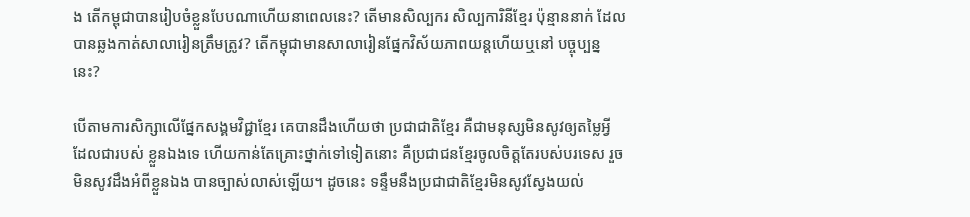ង តើកម្ពុជាបានរៀបចំខ្លួនបែបណាហើយនាពេលនេះ? តើមានសិល្បករ សិល្បការិនីខ្មែរ ប៉ុន្មាននាក់ ដែលបានឆ្លងកាត់សាលារៀនត្រឹមត្រូវ? តើកម្ពុជាមានសាលារៀនផ្នែកវិស័យភាពយន្តហើយឬនៅ បច្ចុប្បន្ន នេះ?

បើតាមការសិក្សាលើផ្នែកសង្គមវិជ្ជាខ្មែរ គេបានដឹងហើយថា ប្រជាជាតិខ្មែរ គឺជាមនុស្សមិនសូវឲ្យតម្លៃអ្វី ដែលជារបស់ ខ្លួនឯងទេ ហើយកាន់តែគ្រោះថ្នាក់ទៅទៀតនោះ គឺប្រជាជនខ្មែរចូលចិត្តតែរបស់បរទេស រួចមិនសូវដឹងអំពីខ្លួនឯង បានច្បាស់លាស់ឡើយ។ ដូចនេះ ទន្ទឹមនឹងប្រជាជាតិខ្មែរមិនសូវស្វែងយល់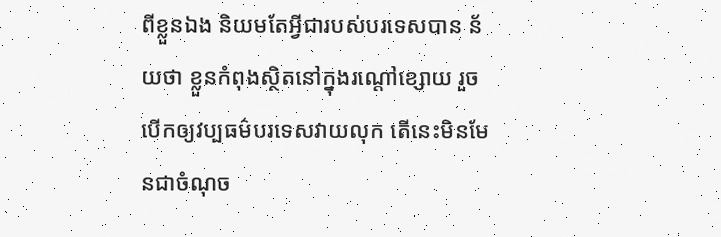ពីខ្លួនឯង និយមតែអ្វីជារបស់បរទេសបាន ន័យថា ខ្លួនកំពុងស្ថិតនៅក្នុងរណ្ដៅខ្សោយ រួចបើកឲ្យវប្បធម៌បរទេសវាយលុក តើនេះមិនមែនជាចំណុច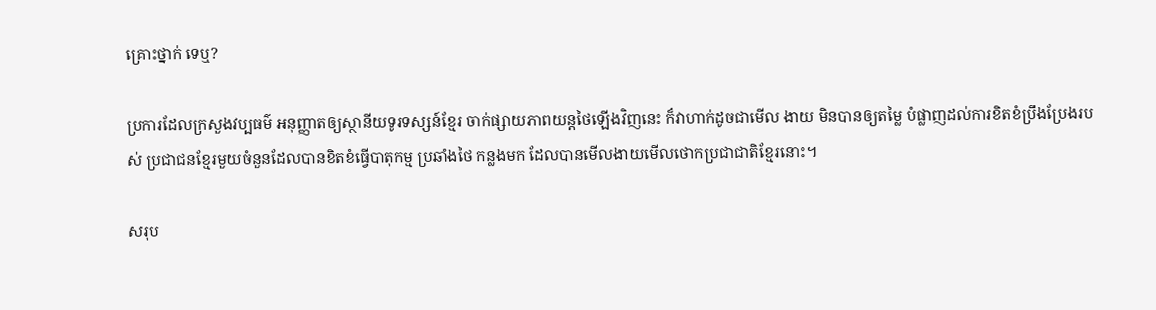គ្រោះថ្នាក់ ទេឬ?

ប្រការដែលក្រសួងវប្បធម៌ អនុញ្ញាតឲ្យស្ថានីយទូរទស្សន៍ខ្មែរ ចាក់ផ្សាយភាពយន្តថៃឡើងវិញនេះ ក៏វាហាក់ដូចជាមើល ងាយ មិនបានឲ្យតម្លៃ បំផ្លាញដល់ការខិតខំប្រឹងប្រែងរបស់ ប្រជាជនខ្មែរមួយចំនួនដែលបានខិតខំធ្វើបាតុកម្ម ប្រឆាំងថៃ កន្លងមក ដែលបានមើលងាយមើលថោកប្រជាជាតិខ្មែរនោះ។

សរុប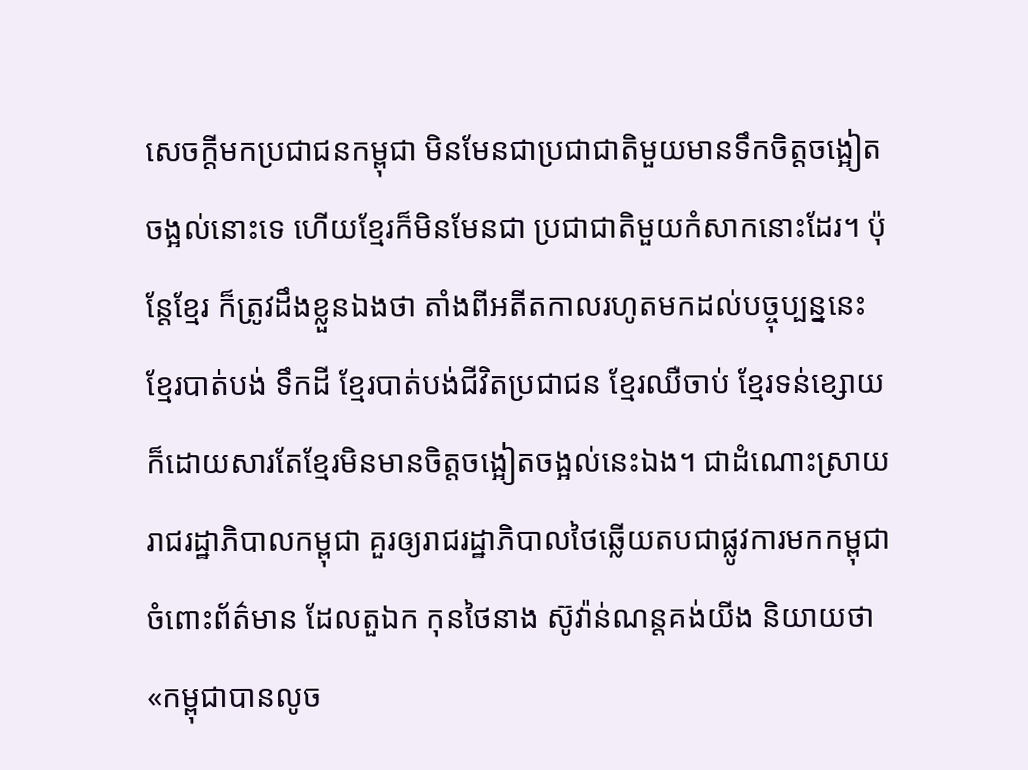សេចក្ដីមកប្រជាជនកម្ពុជា មិនមែនជាប្រជាជាតិមួយមានទឹកចិត្តចង្អៀតចង្អល់នោះទេ ហើយខ្មែរក៏មិនមែនជា ប្រជាជាតិមួយកំសាកនោះដែរ។ ប៉ុន្តែខ្មែរ ក៏ត្រូវដឹងខ្លួនឯងថា តាំងពីអតីតកាលរហូតមកដល់បច្ចុប្បន្ននេះ ខ្មែរបាត់បង់ ទឹកដី ខ្មែរបាត់បង់ជីវិតប្រជាជន ខ្មែរឈឺចាប់ ខ្មែរទន់ខ្សោយ ក៏ដោយសារតែខ្មែរមិនមានចិត្តចង្អៀតចង្អល់នេះឯង។ ជាដំណោះស្រាយ រាជរដ្ឋាភិបាលកម្ពុជា គួរឲ្យរាជរដ្ឋាភិបាលថៃឆ្លើយតបជាផ្លូវការមកកម្ពុជា ចំពោះព័ត៌មាន ដែលតួឯក កុនថៃនាង ស៊ូវ៉ាន់ណន្តគង់យីង និយាយថា «កម្ពុជាបានលូច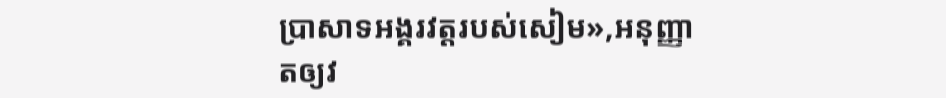ប្រាសាទអង្គរវត្តរបស់សៀម»,អនុញ្ញាតឲ្យវ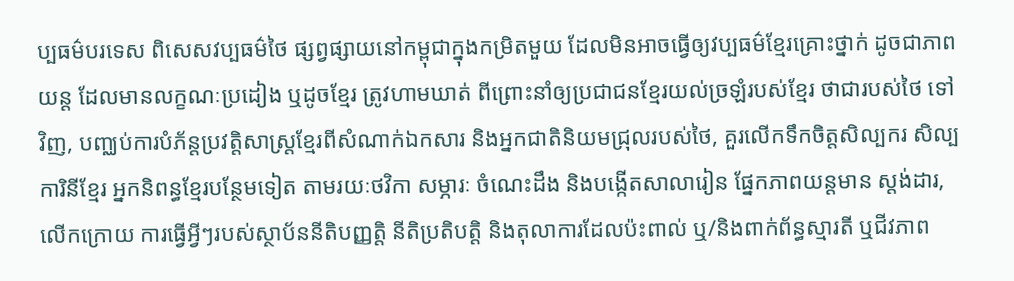ប្បធម៌បរទេស ពិសេសវប្បធម៌ថៃ ផ្សព្វផ្សាយនៅកម្ពុជាក្នុងកម្រិតមួយ ដែលមិនអាចធ្វើឲ្យវប្បធម៌ខ្មែរគ្រោះថ្នាក់ ដូចជាភាពយន្ត ដែលមានលក្ខណៈប្រដៀង ឬដូចខ្មែរ ត្រូវហាមឃាត់ ពីព្រោះនាំឲ្យប្រជាជនខ្មែរយល់ច្រឡំរបស់ខ្មែរ ថាជារបស់ថៃ ទៅវិញ, បញ្ឈប់ការបំភ័ន្តប្រវត្តិសាស្ត្រខ្មែរពីសំណាក់ឯកសារ និងអ្នកជាតិនិយមជ្រុលរបស់ថៃ, គួរលើកទឹកចិត្តសិល្បករ សិល្បការិនីខ្មែរ អ្នកនិពន្ធខ្មែរបន្ថែមទៀត តាមរយៈថវិកា សម្ភារៈ ចំណេះដឹង និងបង្កើតសាលារៀន ផ្នែកភាពយន្តមាន ស្តង់ដារ, លើកក្រោយ ការធ្វើអ្វីៗរបស់ស្ថាប័ននីតិបញ្ញត្តិ នីតិប្រតិបត្តិ និងតុលាការដែលប៉ះពាល់ ឬ/និងពាក់ព័ន្ធស្មារតី ឬជីវភាព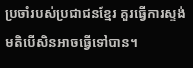ប្រចាំរបស់ប្រជាជនខ្មែរ គួរធ្វើការស្ទង់មតិបើសិនអាចធ្វើទៅបាន។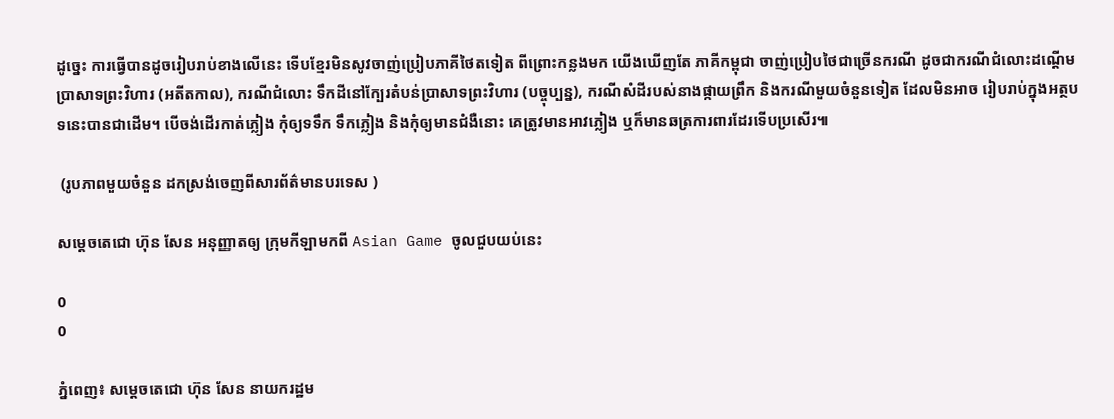ដូច្នេះ ការធ្វើបានដូចរៀបរាប់ខាងលើនេះ ទើបខ្មែរមិនសូវចាញ់ប្រៀបភាគីថៃតទៀត ពីព្រោះកន្លងមក យើងឃើញតែ ភាគីកម្ពុជា ចាញ់ប្រៀបថៃជាច្រើនករណី ដូចជាករណីជំលោះដណ្ដើមប្រាសាទព្រះវិហារ (អតីតកាល), ករណីជំលោះ ទឹកដីនៅក្បែរតំបន់ប្រាសាទព្រះវិហារ (បច្ចុប្បន្ន), ករណីសំដីរបស់នាងផ្កាយព្រឹក និងករណីមួយចំនួនទៀត ដែលមិនអាច រៀបរាប់ក្នុងអត្ថបទនេះបានជាដើម។ បើចង់ដើរកាត់ភ្លៀង កុំឲ្យទទឹក ទឹកភ្លៀង និងកុំឲ្យមានជំងឺនោះ គេត្រូវមានអាវភ្លៀង ឬក៏មានឆត្រការពារដែរទើបប្រសើរ៕

 (រូបភាពមួយចំនួន ដកស្រង់ចេញពីសារព័ត៌មានបរទេស )

សម្តេចតេជោ ហ៊ុន សែន អនុញ្ញាតឲ្យ ក្រុមកីឡាមកពី Asian Game ចូលជួបយប់នេះ

0
0

ភ្នំពេញ៖ សម្តេចតេជោ ហ៊ុន សែន នាយករដ្ឋម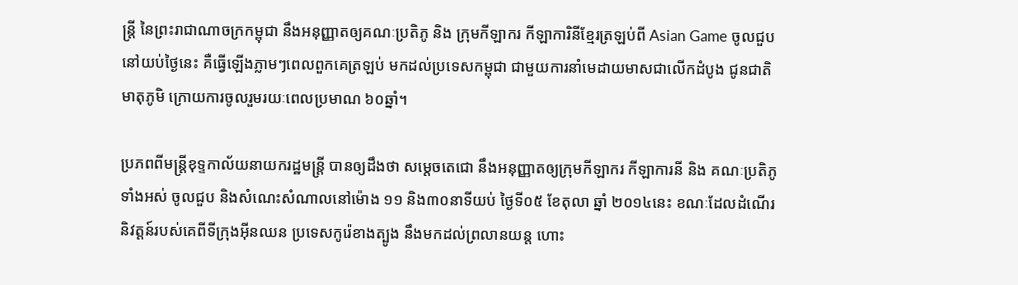ន្រ្តី នៃព្រះរាជាណាចក្រកម្ពុជា នឹងអនុញ្ញាតឲ្យគណៈប្រតិភូ និង ក្រុមកីឡាករ កីឡាការិនីខ្មែរត្រឡប់ពី Asian Game ចូលជួបនៅយប់ថ្ងៃនេះ គឺធ្វើឡើងភ្លាមៗពេលពួកគេត្រឡប់ មកដល់ប្រទេសកម្ពុជា ជាមួយការនាំមេដាយមាសជាលើកដំបូង ជូនជាតិមាតុភូមិ ក្រោយការចូលរួមរយៈពេលប្រមាណ ៦០ឆ្នាំ។

ប្រភពពីមន្រ្តីខុទ្ទកាល័យនាយករដ្ឋមន្រ្តី បានឲ្យដឹងថា សម្តេចតេជោ នឹងអនុញ្ញាតឲ្យក្រុមកីឡាករ កីឡាការនី និង គណៈប្រតិភូទាំងអស់ ចូលជួប និងសំណេះសំណាលនៅម៉ោង ១១ និង៣០នាទីយប់ ថ្ងៃទី០៥ ខែតុលា ឆ្នាំ ២០១៤នេះ ខណៈដែលដំណើរនិវត្តន៍របស់គេពីទីក្រុងអ៊ីនឈន ប្រទេសកូរ៉េខាងត្បូង នឹងមកដល់ព្រលានយន្ត ហោះ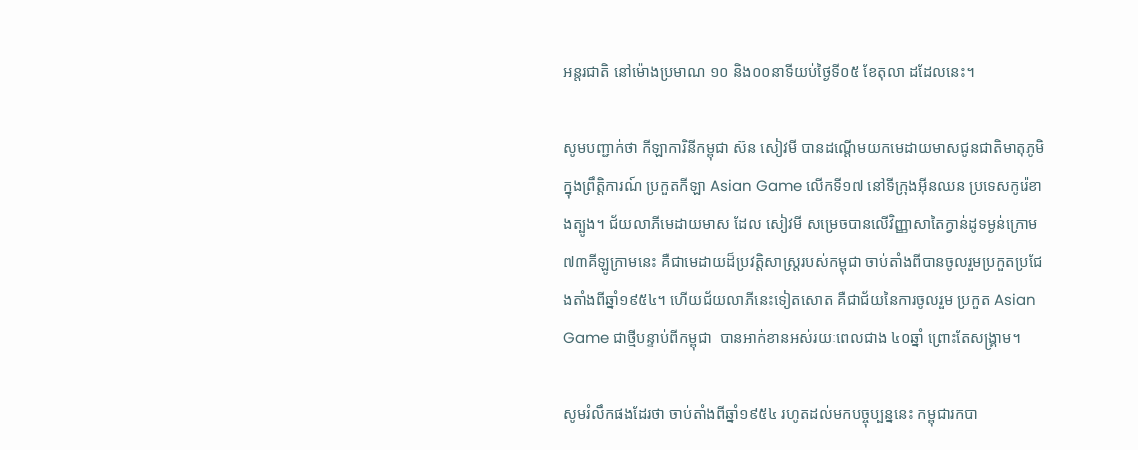អន្តរជាតិ នៅម៉ោងប្រមាណ ១០ និង០០នាទីយប់ថ្ងៃទី០៥ ខែតុលា ដដែលនេះ។

សូមបញ្ជាក់ថា កីឡាការិនីកម្ពុជា ស៊ន សៀវមី បានដណ្ដើមយកមេដាយមាសជូនជាតិមាតុភូមិក្នុងព្រឹត្តិការណ៍ ប្រកួតកីឡា Asian Game លើកទី១៧ នៅទីក្រុងអ៊ីនឈន ប្រទេសកូរ៉េខាងត្បូង។ ជ័យលាភីមេដាយមាស ដែល សៀវមី សម្រេចបានលើវិញ្ញាសាតៃក្វាន់ដូទម្ងន់ក្រោម ៧៣គីឡូក្រាមនេះ គឺជាមេដាយដ៏ប្រវត្តិសាស្រ្តរបស់កម្ពុជា ចាប់តាំងពីបានចូលរួមប្រកួតប្រជែងតាំងពីឆ្នាំ១៩៥៤។ ហើយជ័យលាភីនេះទៀតសោត គឺជាជ័យនៃការចូលរួម ប្រកួត Asian Game ជាថ្មីបន្ទាប់ពីកម្ពុជា  បានអាក់ខានអស់រយៈពេលជាង ៤០ឆ្នាំ ព្រោះតែសង្រ្គាម។

សូមរំលឹកផងដែរថា ចាប់តាំងពីឆ្នាំ១៩៥៤ រហូតដល់មកបច្ចុប្បន្ននេះ កម្ពុជារកបា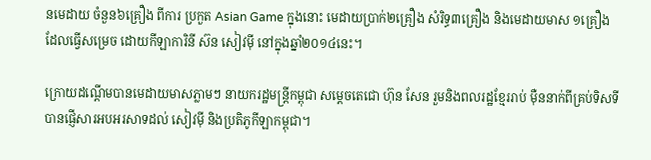នមេដាយ ចំនួន៦គ្រឿង ពីការ ប្រកួត Asian Game ក្នុងនោះ មេដាយប្រាក់២គ្រឿង សំរិទ្ធ៣គ្រឿង និងមេដាយមាស ១គ្រឿង ដែលធ្វើសម្រេច ដោយកីឡាការិនី ស៊ន សៀវម៉ី នៅក្នុងឆ្នាំ២០១៤នេះ។

ក្រោយដណ្តើមបានមេដាយមាសភ្លាមៗ នាយករដ្ឋមន្រ្តីកម្ពុជា សម្តេចតេជោ ហ៊ុន សែន រួមនិងពលរដ្ឋខ្មែររាប់ ម៉ឺននាក់ពីគ្រប់ទិសទី បានផ្ញើសារអបអរសាទដល់ សៀវម៉ី និងប្រតិភូកីឡាកម្ពុជា។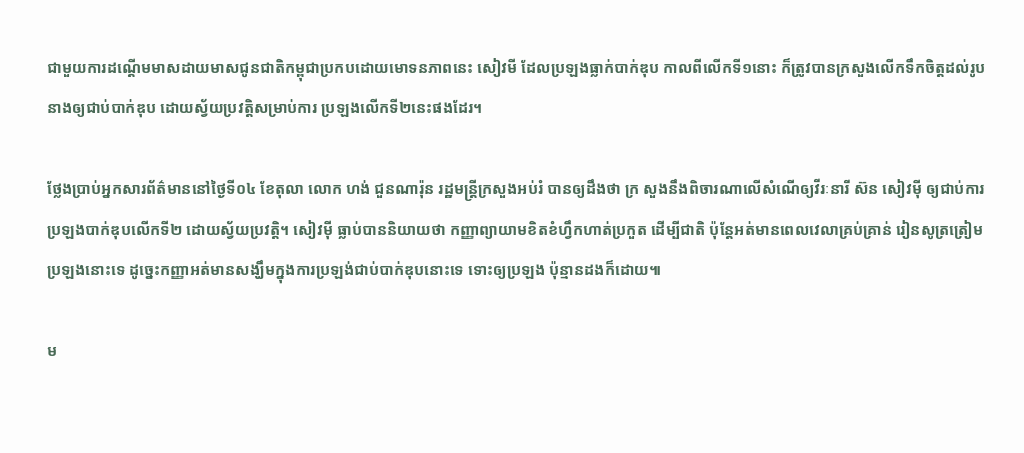ជាមួយការដណ្តើមមាសដាយមាសជូនជាតិកម្ពុជាប្រកបដោយមោទនភាពនេះ សៀវមី ដែលប្រឡងធ្លាក់បាក់ឌុប កាលពីលើកទី១នោះ ក៏ត្រូវបានក្រសួងលើកទឹកចិត្តដល់រូបនាងឲ្យជាប់បាក់ឌុប ដោយស្វ័យប្រវត្តិសម្រាប់ការ ប្រឡងលើកទី២នេះផងដែរ។

ថ្លែងប្រាប់អ្នកសារព័ត៌មាននៅថ្ងៃទី០៤ ខែតុលា លោក ហង់ ជួនណារ៉ុន រដ្ឋមន្រ្ដីក្រសួងអប់រំ បានឲ្យដឹងថា ក្រ សួងនឹងពិចារណាលើសំណើឲ្យវីរៈនារី ស៊ន សៀវម៉ី ឲ្យជាប់ការប្រឡងបាក់ឌុបលើកទី២ ដោយស្វ័យប្រវត្តិ។ សៀវម៉ី ធ្លាប់បាននិយាយថា កញ្ញាព្យាយាមខិតខំហ្វឹកហាត់ប្រកួត ដើម្បីជាតិ ប៉ុន្ដែអត់មានពេលវេលាគ្រប់គ្រាន់ រៀនសូត្រត្រៀមប្រឡងនោះទេ ដូច្នេះកញ្ញាអត់មានសង្ឃឹមក្នុងការប្រឡង់ជាប់បាក់ឌុបនោះទេ ទោះឲ្យប្រឡង ប៉ុន្មានដងក៏ដោយ៕

ម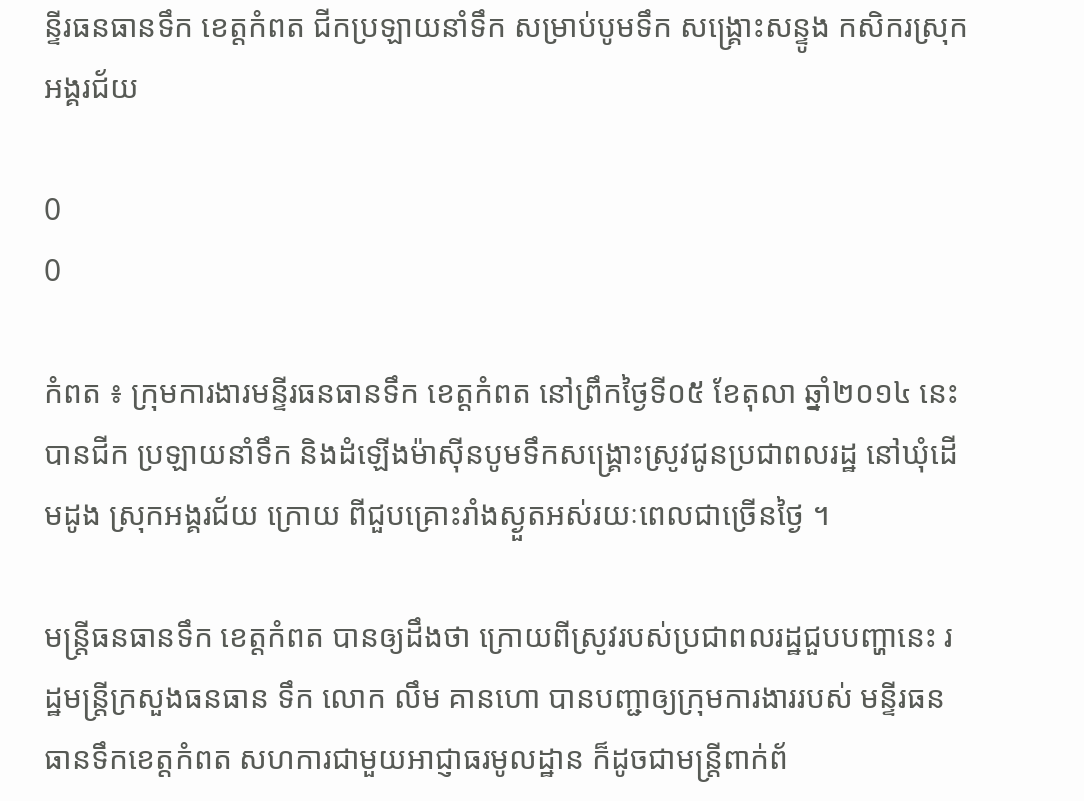ន្ទីរធនធានទឹក ខេត្តកំពត ជីកប្រឡាយនាំទឹក សម្រាប់បូមទឹក សង្រ្គោះសន្ទូង កសិករស្រុកអង្គរជ័យ

0
0

កំពត ៖ ក្រុមការងារមន្ទីរធនធានទឹក ខេត្តកំពត នៅព្រឹកថ្ងៃទី០៥ ខែតុលា ឆ្នាំ២០១៤ នេះ បានជីក ប្រឡាយនាំទឹក និងដំឡើងម៉ាស៊ីនបូមទឹកសង្គ្រោះស្រូវជូនប្រជាពលរដ្ឋ នៅឃុំដើមដូង ស្រុកអង្គរជ័យ ក្រោយ ពីជួបគ្រោះរាំងស្ងួតអស់រយៈពេលជាច្រើនថ្ងៃ ។

មន្ត្រីធនធានទឹក ខេត្តកំពត បានឲ្យដឹងថា ក្រោយពីស្រូវរបស់ប្រជាពលរដ្ឋជួបបញ្ហានេះ រដ្ឋមន្ត្រីក្រសួងធនធាន ទឹក លោក លឹម គានហោ បានបញ្ជាឲ្យក្រុមការងាររបស់ មន្ទីរធនធានទឹកខេត្តកំពត សហការជាមួយអាជ្ញាធរមូលដ្ឋាន ក៏ដូចជាមន្ត្រីពាក់ព័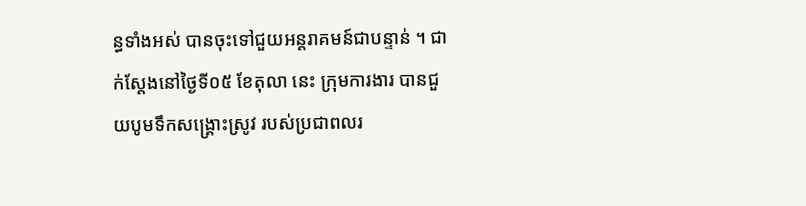ន្ធទាំងអស់ បានចុះទៅជួយអន្តរាគមន៍ជាបន្ទាន់ ។ ជាក់ស្តែងនៅថ្ងៃទី០៥ ខែតុលា នេះ ក្រុមការងារ បានជួយបូមទឹកសង្គ្រោះស្រូវ របស់ប្រជាពលរ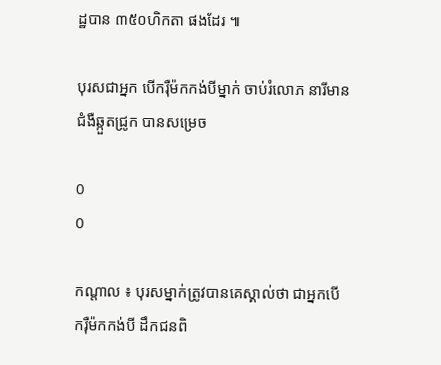ដ្ឋបាន ៣៥០ហិកតា ផងដែរ ៕

បុរសជាអ្នក បើករ៉ឺម៉កកង់បីម្នាក់ ចាប់រំលោភ នារីមានជំងឺឆ្កួតជ្រូក បានសម្រេច

0
0

កណ្តាល ៖ បុរសម្នាក់ត្រូវបានគេស្គាល់ថា ជាអ្នកបើករ៉ឺម៉កកង់បី ដឹកជនពិ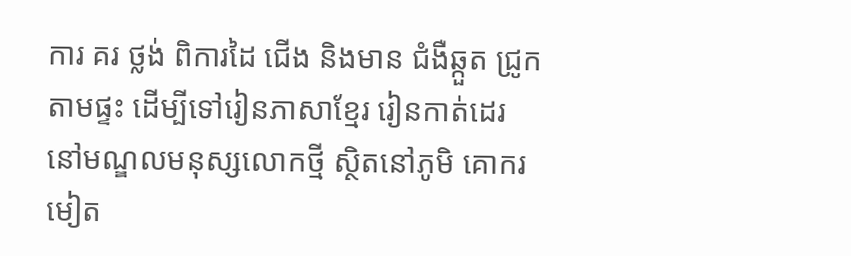ការ គរ ថ្លង់ ពិការដៃ ជើង និងមាន ជំងឺឆ្កួត ជ្រូក តាមផ្ទះ ដើម្បីទៅរៀនភាសាខ្មែរ រៀនកាត់ដេរ នៅមណ្ឌលមនុស្សលោកថ្មី ស្ថិតនៅភូមិ គោករមៀត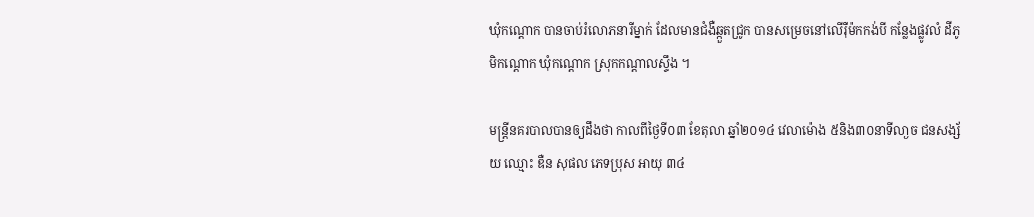ឃុំកណ្តោក បានចាប់រំលោភនារីម្នាក់ ដែលមានជំងឺឆ្កួតជ្រូក បានសម្រេចនៅលើរ៉ឺម៉កកង់បី កន្លែងផ្លូវលំ ដីភូមិកណ្តោក ឃុំកណ្តោក ស្រុកកណ្តាលស្ទឹង ។

មន្ត្រីនគរបាលបានឲ្យដឹងថា កាលពីថ្ងៃទី០៣ ខែតុលា ឆ្នាំ២០១៤ វេលាម៉ោង ៥និង៣០នាទីលា្ងច ជនសង្ស័យ ឈ្មោះ ឌឺន សុផល ភេទប្រុស អាយុ ៣៤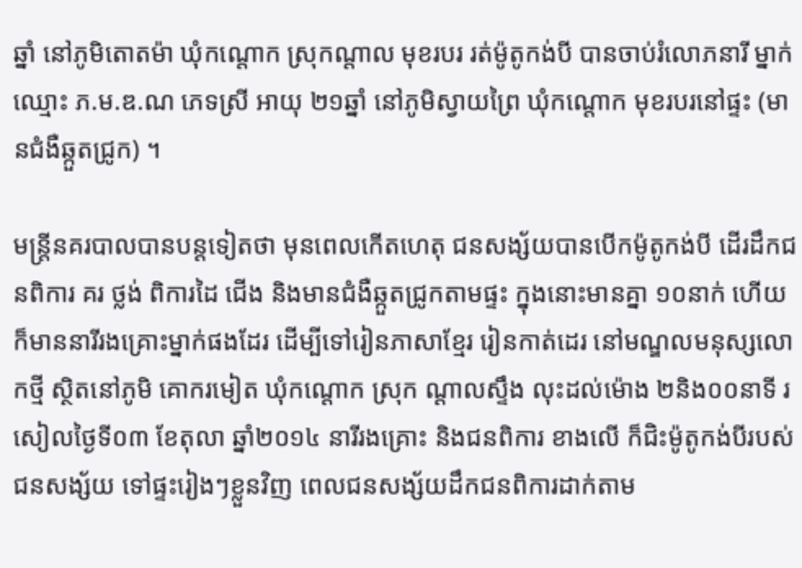ឆ្នាំ នៅភូមិតោតម៉ា ឃុំកណ្តោក ស្រុកណ្តាល មុខរបរ រត់ម៉ូតូកង់បី បានចាប់រំលោភនារី ម្នាក់ឈ្មោះ ភ.ម.ឌ.ណ ភេទស្រី អាយុ ២១ឆ្នាំ នៅភូមិស្វាយព្រៃ ឃុំកណ្តោក មុខរបរនៅផ្ទះ (មានជំងឺឆ្កួតជ្រូក) ។

មន្ត្រីនគរបាលបានបន្តទៀតថា មុនពេលកើតហេតុ ជនសង្ស័យបានបើកម៉ូតូកង់បី ដើរដឹកជនពិការ គរ ថ្លង់ ពិការដៃ ជើង និងមានជំងឺឆ្កួតជ្រូកតាមផ្ទះ ក្នុងនោះមានគ្នា ១០នាក់ ហើយក៏មាននារីរងគ្រោះម្នាក់ផងដែរ ដើម្បីទៅរៀនភាសាខ្មែរ រៀនកាត់ដេរ នៅមណ្ឌលមនុស្សលោកថ្មី ស្ថិតនៅភូមិ គោករមៀត ឃុំកណ្តោក ស្រុក ណ្តាលស្ទឹង លុះដល់ម៉ោង ២និង០០នាទី រសៀលថ្ងៃទី០៣ ខែតុលា ឆ្នាំ២០១៤ នារីរងគ្រោះ និងជនពិការ ខាងលើ ក៏ជិះម៉ូតូកង់បីរបស់ ជនសង្ស័យ ទៅផ្ទះរៀងៗខ្លួនវិញ ពេលជនសង្ស័យដឹកជនពិការដាក់តាម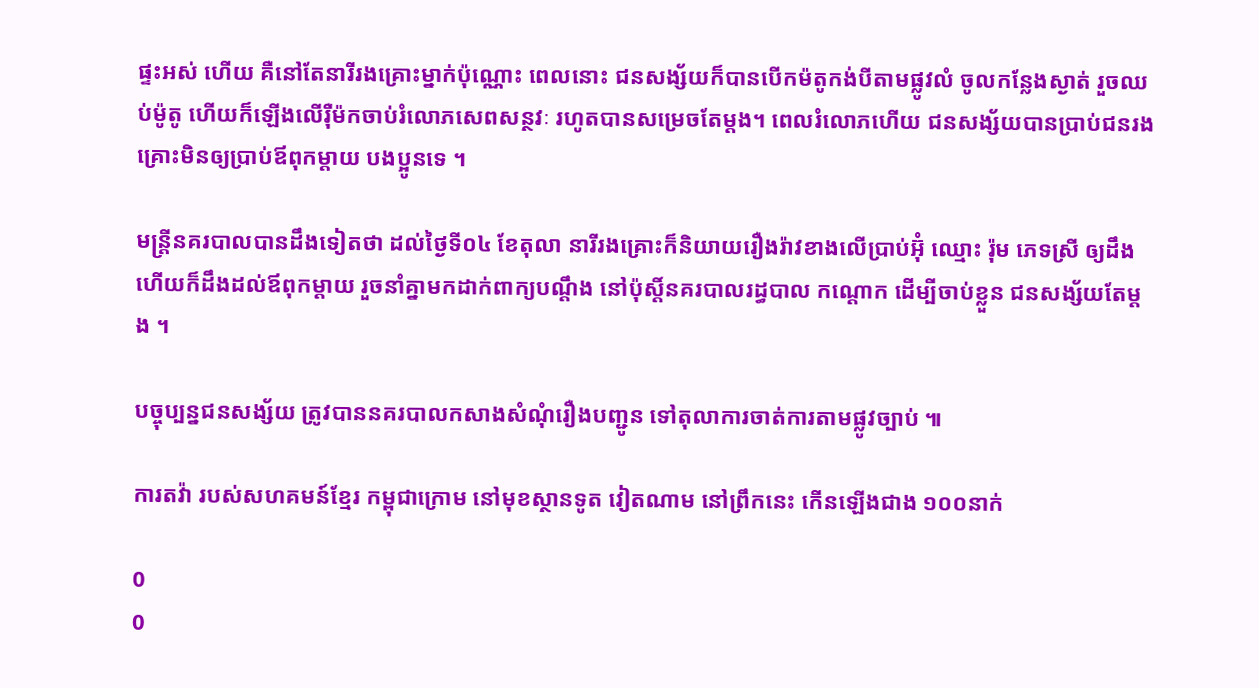ផ្ទះអស់ ហើយ គឺនៅតែនារីរងគ្រោះម្នាក់ប៉ុណ្ណោះ ពេលនោះ ជនសង្ស័យក៏បានបើកម៉តូកង់បីតាមផ្លូវលំ ចូលកន្លែងស្ងាត់ រួចឈប់ម៉ូតូ ហើយក៏ឡើងលើរ៉ឺម៉កចាប់រំលោភសេពសន្ថវៈ រហូតបានសម្រេចតែម្តង។ ពេលរំលោភហើយ ជនសង្ស័យបានប្រាប់ជនរងគ្រោះមិនឲ្យប្រាប់ឪពុកម្តាយ បងប្អូនទេ ។

មន្ត្រីនគរបាលបានដឹងទៀតថា ដល់ថ្ងៃទី០៤ ខែតុលា នារីរងគ្រោះក៏និយាយរឿងរ៉ាវខាងលើប្រាប់អ៊ុំ ឈ្មោះ រ៉ុម ភេទស្រី ឲ្យដឹង ហើយក៏ដឹងដល់ឪពុកម្តាយ រួចនាំគ្នាមកដាក់ពាក្យបណ្តឹង នៅប៉ុស្តិ៍នគរបាលរដ្ធបាល កណ្តោក ដើម្បីចាប់ខ្លួន ជនសង្ស័យតែម្តង ។

បច្ចុប្បន្នជនសង្ស័យ ត្រូវបាននគរបាលកសាងសំណុំរឿងបញ្ជូន ទៅតុលាការចាត់ការតាមផ្លូវច្បាប់ ៕

ការតវ៉ា របស់សហគមន៍ខ្មែរ កម្ពុជាក្រោម នៅមុខស្ថានទូត វៀតណាម នៅព្រឹកនេះ កើនឡើងជាង ១០០នាក់

0
0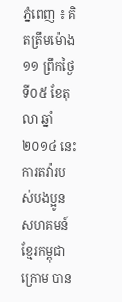ភ្នំពេញ ៖ គិតត្រឹមម៉ោង ១១ ព្រឹកថ្ងៃទី០៥ ខែតុលា ឆ្នាំ២០១៤ នេះ ការតវ៉ារបស់បងប្អូន សហគមន៍ខ្មែរកម្ពុជាក្រោម បាន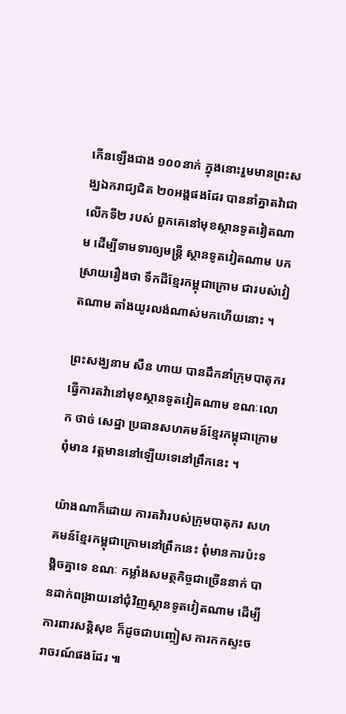កើនឡើងជាង ១០០នាក់ ក្នុងនោះរួមមានព្រះសង្ឃឯករាជ្យជិត ២០អង្គផងដែរ បាននាំគ្នាតវ៉ាជាលើកទី២ របស់ ពួកគេនៅមុខស្ថានទូតវៀតណាម ដើម្បីទាមទារឲ្យមន្ត្រី ស្ថានទូតវៀតណាម បកស្រាយរឿងថា ទឹកដីខ្មែរកម្ពុជាក្រោម ជារបស់វៀតណាម តាំងយូរលង់ណាស់មកហើយនោះ ។

ព្រះសង្ឃនាម សឺន ហាយ បានដឹកនាំក្រុមបាតុករ ធ្វើការតវ៉ានៅមុខស្ថានទូតវៀតណាម ខណៈលោក ថាច់ សេដ្ឋា ប្រធានសហគមន៍ខ្មែរកម្ពុជាក្រោម ពុំមាន វត្តមាននៅឡើយទេនៅព្រឹកនេះ ។

យ៉ាងណាក៏ដោយ ការតវ៉ារបស់ក្រុមបាតុករ សហគមន៍ខ្មែរកម្ពុជាក្រោមនៅព្រឹកនេះ ពុំមានការប៉ះទង្គិចគ្នាទេ ខណៈ កម្លាំងសមត្ថកិច្ចជាច្រើននាក់ បានដាក់ពង្រាយនៅជុំវិញស្ថានទូតវៀតណាម ដើម្បីការពារសន្តិសុខ ក៏ដូចជាបញ្ចៀស ការកកស្ទះចរាចរណ៍ផងដែរ ៕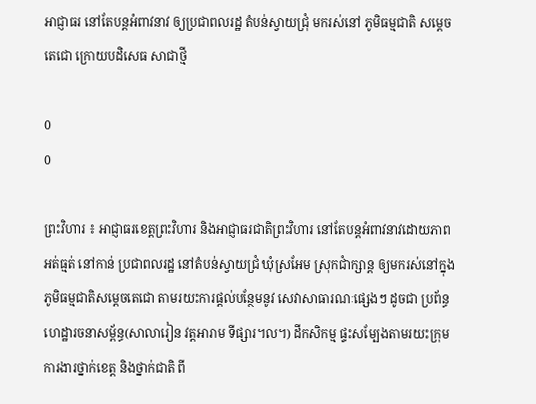អាជ្ញាធរ នៅតែបន្តអំពាវនាវ ឲ្យប្រជាពលរដ្ឋ តំបន់ស្វាយជ្រុំ មករស់នៅ ភូមិធម្មជាតិ សម្តេចតេជោ ក្រោយបដិសេធ សាជាថ្មី

0
0

ព្រះវិហារ ៖ អាជ្ញាធរខេត្តព្រះវិហារ និងអាជ្ញាធរជាតិព្រះវិហារ នៅតែបន្តអំពាវនាវដោយភាពអត់ធ្មត់ នៅកាន់ ប្រជាពលរដ្ឋ នៅតំបន់ស្វាយជ្រំ ឃុំស្រអែម ស្រុកជាំក្សាន្ត ឲ្យមករស់នៅក្នុង ភូមិធម្មជាតិសម្តេចតេជោ តាមរយះការផ្តល់បន្ថែមនូវ សេវាសាធារណៈផ្សេងៗ ដូចជា ប្រព័ន្ធហេដ្ឋារចនាសម្ព័ន្ធ(សាលារៀន វត្តអារាម ទីផ្សារ។ល។) ដីកសិកម្ម ផ្ទះសម្បែងតាមរយះក្រុមការងារថ្នាក់ខេត្ត និងថ្នាក់ជាតិ ពី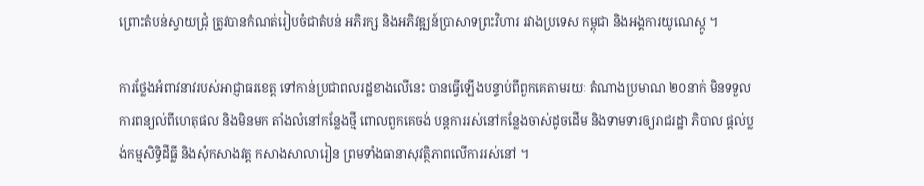ព្រោះតំបន់ស្វាយជ្រុំ ត្រូវបានកំណត់រៀបចំជាតំបន់ អភិរក្ស និងអភិវឌ្ឍន៍ប្រាសាទព្រះវិហារ រវាងប្រទេស កម្ពុជា និងអង្គការយូណេស្កូ ។

ការថ្លែងអំពាវនាវរបស់អាជ្ញាធរខេត្ត ទៅកាន់ប្រជាពលរដ្ឋខាងលើនេះ បានធ្វើឡើងបន្ទាប់ពីពួកគេតាមរយៈ តំណាងប្រមាណ ២០នាក់ មិនទទួលការពន្យល់ពីហេតុផល និងមិនមក តាំងលំនៅកន្លែងថ្មី ពោលពួកគេចង់ បន្តការរស់នៅកន្លែងចាស់ដូចដើម និងទាមទារឲ្យរាជរដ្ឋា ភិបាល ផ្តល់ប្លង់កម្មសិទ្ធិដីធ្លី និងសុំកសាងវត្ត កសាងសាលារៀន ព្រមទាំងធានាសុវត្ថិភាពលើការរស់នៅ ។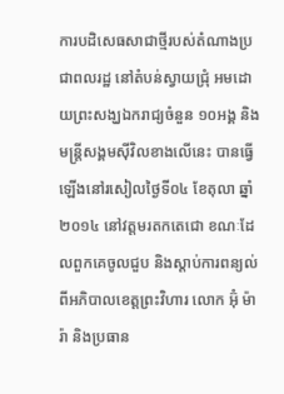ការបដិសេធសាជាថ្មីរបស់តំណាងប្រជាពលរដ្ឋ នៅតំបន់ស្វាយជ្រុំ អមដោយព្រះសង្ឃឯករាជ្យចំនួន ១០អង្គ និងមន្ត្រីសង្គមស៊ីវិលខាងលើនេះ បានធ្វើឡើងនៅរសៀលថ្ងៃទី០៤ ខែតុលា ឆ្នាំ២០១៤ នៅវត្តមរតកតេជោ ខណៈដែលពួកគេចូលជួប និងស្តាប់ការពន្យល់ពីអភិបាលខេត្តព្រះវិហារ លោក អ៊ុំ ម៉ារ៉ា និងប្រធាន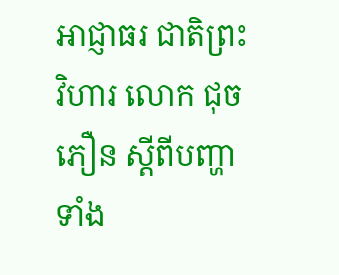អាជ្ញាធរ ជាតិព្រះវិហារ លោក ជុច ភឿន ស្តីពីបញ្ហាទាំង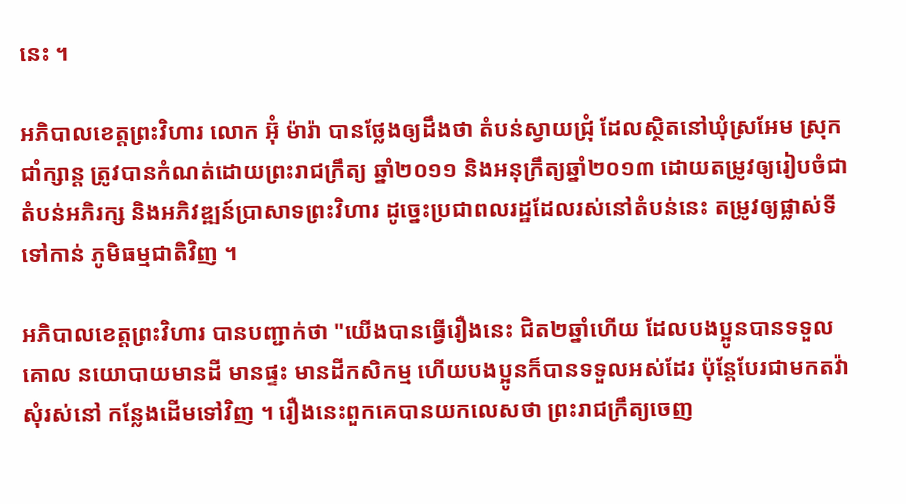នេះ ។

អភិបាលខេត្តព្រះវិហារ លោក អ៊ុំ ម៉ារ៉ា បានថ្លែងឲ្យដឹងថា តំបន់ស្វាយជ្រុំ ដែលស្ថិតនៅឃុំស្រអែម ស្រុក ជាំក្សាន្ត ត្រូវបានកំណត់ដោយព្រះរាជក្រឹត្យ ឆ្នាំ២០១១ និងអនុក្រឹត្យឆ្នាំ២០១៣ ដោយតម្រូវឲ្យរៀបចំជា តំបន់អភិរក្ស និងអភិវឌ្ឍន៍ប្រាសាទព្រះវិហារ ដូច្នេះប្រជាពលរដ្ឋដែលរស់នៅតំបន់នេះ តម្រូវឲ្យផ្លាស់ទីទៅកាន់ ភូមិធម្មជាតិវិញ ។

អភិបាលខេត្តព្រះវិហារ បានបញ្ជាក់ថា "យើងបានធ្វើរឿងនេះ ជិត២ឆ្នាំហើយ ដែលបងប្អូនបានទទួលគោល នយោបាយមានដី មានផ្ទះ មានដីកសិកម្ម ហើយបងប្អូនក៏បានទទួលអស់ដែរ ប៉ុន្តែបែរជាមកតវ៉ាសុំរស់នៅ កន្លែងដើមទៅវិញ ។ រឿងនេះពួកគេបានយកលេសថា ព្រះរាជក្រឹត្យចេញ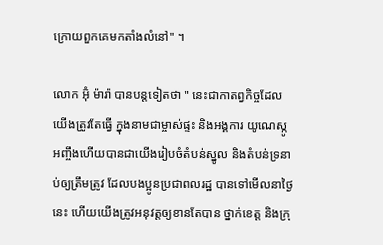ក្រោយពួកគេមកតាំងលំនៅ" ។

លោក អ៊ុំ ម៉ារ៉ា បានបន្តទៀតថា " នេះជាកាតព្វកិច្ចដែលយើងត្រូវតែធ្វើ ក្នុងនាមជាម្ចាស់ផ្ទះ និងអង្គការ យូណេស្កូ អញ្ចឹងហើយបានជាយើងរៀបចំតំបន់ស្នូល និងតំបន់ទ្រនាប់ឲ្យត្រឹមត្រូវ ដែលបងប្អូនប្រជាពលរដ្ឋ បានទៅមើលនាថ្ងៃនេះ ហើយយើងត្រូវអនុវត្តឲ្យខានតែបាន ថ្នាក់ខេត្ត និងក្រុ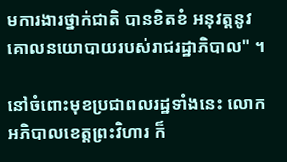មការងារថ្នាក់ជាតិ បានខិតខំ អនុវត្តនូវគោលនយោបាយរបស់រាជរដ្ឋាភិបាល" ។

នៅចំពោះមុខប្រជាពលរដ្ឋទាំងនេះ លោកអភិបាលខេត្តព្រះវិហារ ក៏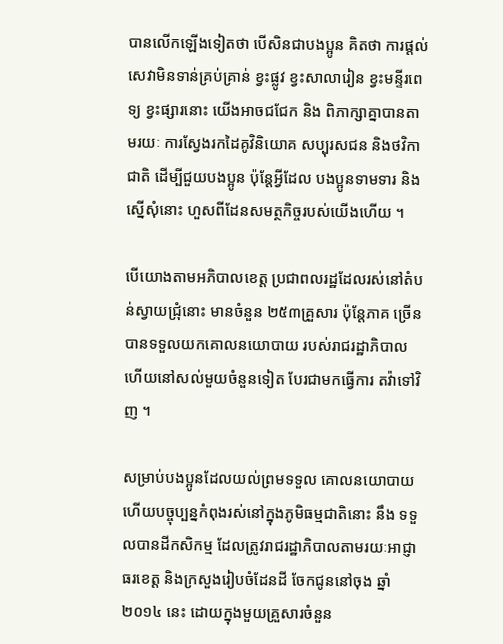បានលើកឡើងទៀតថា បើសិនជាបងប្អូន គិតថា ការផ្តល់សេវាមិនទាន់គ្រប់គ្រាន់ ខ្វះផ្លូវ ខ្វះសាលារៀន ខ្វះមន្ទីរពេទ្យ ខ្វះផ្សារនោះ យើងអាចជជែក និង ពិភាក្សាគ្នាបានតាមរយៈ ការស្វែងរកដៃគូវិនិយោគ សប្បុរសជន និងថវិកាជាតិ ដើម្បីជួយបងប្អូន ប៉ុន្តែអ្វីដែល បងប្អូនទាមទារ និងស្នើសុំនោះ ហួសពីដែនសមត្ថកិច្ចរបស់យើងហើយ ។

បើយោងតាមអភិបាលខេត្ត ប្រជាពលរដ្ឋដែលរស់នៅតំបន់ស្វាយជ្រុំនោះ មានចំនួន ២៥៣គ្រួសារ ប៉ុន្តែភាគ ច្រើនបានទទួលយកគោលនយោបាយ របស់រាជរដ្ឋាភិបាល ហើយនៅសល់មួយចំនួនទៀត បែរជាមកធ្វើការ តវ៉ាទៅវិញ ។

សម្រាប់បងប្អូនដែលយល់ព្រមទទួល គោលនយោបាយ ហើយបច្ចុប្បន្នកំពុងរស់នៅក្នុងភូមិធម្មជាតិនោះ នឹង ទទួលបានដីកសិកម្ម ដែលត្រូវរាជរដ្ឋាភិបាលតាមរយៈអាជ្ញាធរខេត្ត និងក្រសួងរៀបចំដែនដី ចែកជូននៅចុង ឆ្នាំ២០១៤ នេះ ដោយក្នុងមួយគ្រួសារចំនួន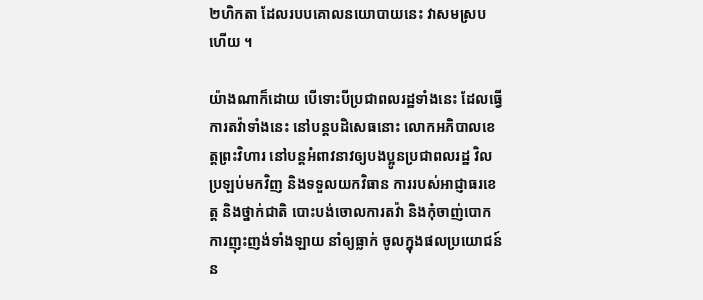២ហិកតា ដែលរបបគោលនយោបាយនេះ វាសមស្របហើយ ។

យ៉ាងណាក៏ដោយ បើទោះបីប្រជាពលរដ្ឋទាំងនេះ ដែលធ្វើការតវ៉ាទាំងនេះ នៅបន្តបដិសេធនោះ លោកអភិបាលខេត្តព្រះវិហារ នៅបន្តអំពាវនាវឲ្យបងប្អូនប្រជាពលរដ្ឋ វិលប្រឡប់មកវិញ និងទទួលយកវិធាន ការរបស់អាជ្ញាធរខេត្ត និងថ្នាក់ជាតិ បោះបង់ចោលការតវ៉ា និងកុំចាញ់បោកការញុះញង់ទាំងឡាយ នាំឲ្យធ្លាក់ ចូលក្នុងផលប្រយោជន៍ន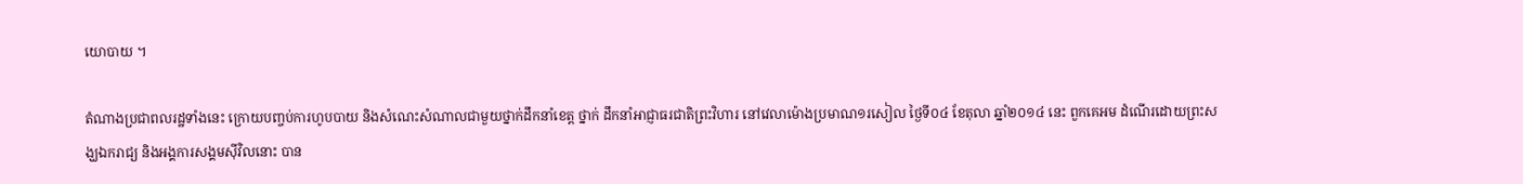យោបាយ ។

តំណាងប្រជាពលរដ្ឋទាំងនេះ ក្រោយបញ្ចប់ការហូបបាយ និងសំណេះសំណាលជាមួយថ្នាក់ដឹកនាំខេត្ត ថ្នាក់ ដឹកនាំអាជ្ញាធរជាតិព្រះវិហារ នៅវេលាម៉ោងប្រមាណ១រសៀល ថ្ងៃទី០៤ ខែតុលា ឆ្នាំ២០១៤ នេះ ពួកគេអម ដំណើរដោយព្រះសង្ឃឯករាជ្យ និងអង្គការសង្គមស៊ីវិលនោះ បាន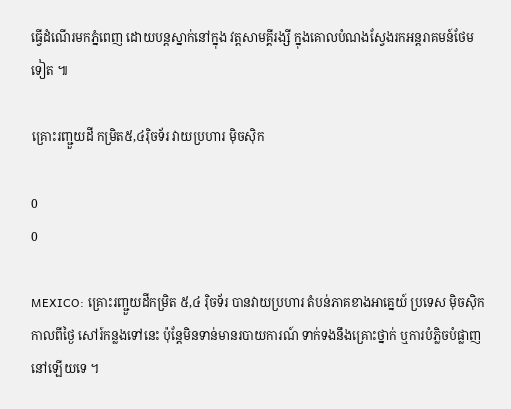ធ្វើដំណើរមកភ្នំពេញ ដោយបន្តស្នាក់នៅក្នុង វត្តសាមគ្គីរង្សី ក្នុងគោលបំណងស្វែងរកអន្តរាគមន៍ថែមទៀត ៕

គ្រោះរញ្ជួយដី កម្រិត៥,៤រ៉ិចទ័រ វាយប្រហារ ម៉ិចស៊ិក

0
0

MEXICO: គ្រោះរញ្ជួយដីកម្រិត ៥,៤ រ៉ិចទ័រ បានវាយប្រហារ តំបន់ភាគខាងអាគ្នេយ៍ ប្រទេស ម៉ិចស៊ិក កាលពីថ្ងៃ សៅរ៍កន្លងទៅនេះ ប៉ុន្តែមិនទាន់មានរបាយការណ៍ ទាក់ទងនឹងគ្រោះថ្នាក់ ឬការបំភ្លិចបំផ្លាញ នៅឡើយទេ ។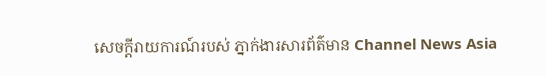សេចក្តីរាយការណ៍របស់ ភ្នាក់ងារសារព័ត៌មាន Channel News Asia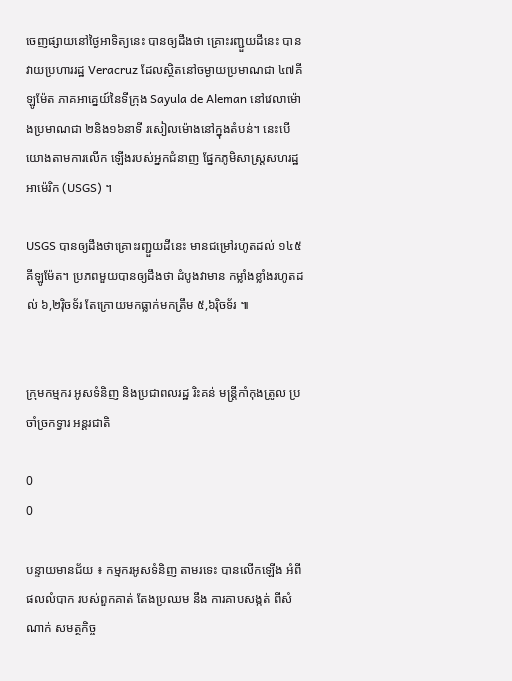ចេញផ្សាយនៅថ្ងៃអាទិត្យនេះ បានឲ្យដឹងថា គ្រោះរញ្ជួយដីនេះ បានវាយប្រហាររដ្ឋ Veracruz ដែលស្ថិតនៅចម្ងាយប្រមាណជា ៤៧គីឡូម៉ែត ភាគអាគ្នេយ៍នៃទីក្រុង Sayula de Aleman នៅវេលាម៉ោងប្រមាណជា ២និង១៦នាទី រសៀលម៉ោងនៅក្នុងតំបន់។ នេះបើយោងតាមការលើក ឡើងរបស់អ្នកជំនាញ ផ្នែកភូមិសាស្រ្តសហរដ្ឋអាម៉េរិក (USGS) ។

USGS បានឲ្យដឹងថាគ្រោះរញ្ជួយដីនេះ មានជម្រៅរហូតដល់ ១៤៥គីឡូម៉ែត។ ប្រភពមួយបានឲ្យដឹងថា ដំបូងវាមាន កម្លាំងខ្លាំងរហូតដល់ ៦,២រ៉ិចទ័រ តែក្រោយមកធ្លាក់មកត្រឹម ៥,៦រ៉ិចទ័រ ៕


ក្រុមកម្មករ អូសទំនិញ និងប្រជាពលរដ្ឋ រិះគន់ មន្រ្តីកាំកុងត្រូល ប្រចាំច្រកទ្វារ អន្តរជាតិ

0
0

បន្ទាយមានជ័យ ៖ កម្មករអូសទំនិញ តាមរទេះ បានលើកឡើង អំពីផលលំបាក របស់ពួកគាត់ តែងប្រឈម នឹង ការគាបសង្កត់ ពីសំណាក់ សមត្ថកិច្ច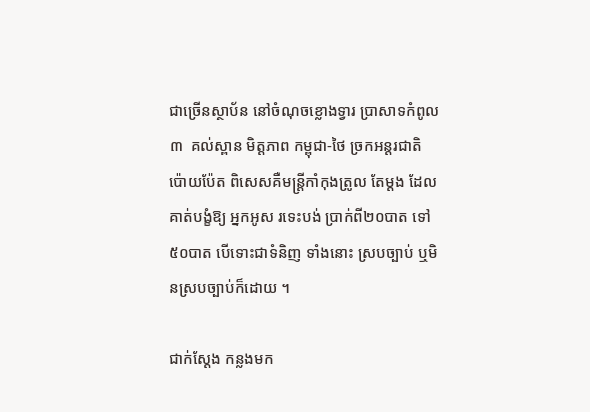ជាច្រើនស្ថាប័ន នៅចំណុចខ្លោងទ្វារ ប្រាសាទកំពូល៣  គល់ស្ពាន មិត្ដភាព កម្ពុជា-ថៃ ច្រកអន្ដរជាតិ ប៉ោយប៉ែត ពិសេសគឺមន្ដ្រីកាំកុងត្រូល តែម្ដង ដែលគាត់បង្ខំឱ្យ អ្នកអូស រទេះបង់ ប្រាក់ពី២០បាត ទៅ៥០បាត បើទោះជាទំនិញ ទាំងនោះ ស្របច្បាប់ ឬមិនស្របច្បាប់ក៏ដោយ ។

ជាក់ស្ដែង កន្លងមក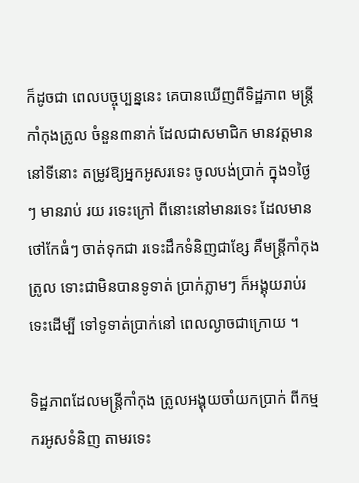ក៏ដូចជា ពេលបច្ចុប្បន្ននេះ គេបានឃើញពីទិដ្ឋភាព មន្ដ្រីកាំកុងត្រូល ចំនួន៣នាក់ ដែលជាសមាជិក មានវត្ដមាន នៅទីនោះ តម្រូវឱ្យអ្នកអូសរទេះ ចូលបង់ប្រាក់ ក្នុង១ថ្ងៃៗ មានរាប់ រយ រទេះក្រៅ ពីនោះនៅមានរទេះ ដែលមានថៅកែធំៗ ចាត់ទុកជា រទេះដឹកទំនិញជាខ្សែ គឺមន្ដ្រីកាំកុងត្រូល ទោះជាមិនបានទូទាត់ ប្រាក់ភ្លាមៗ ក៏អង្គុយរាប់រទេះដើម្បី ទៅទូទាត់ប្រាក់នៅ ពេលល្ងាចជាក្រោយ ។

ទិដ្ឋភាពដែលមន្ដ្រីកាំកុង ត្រូលអង្គុយចាំយកប្រាក់ ពីកម្មករអូសទំនិញ តាមរទេះ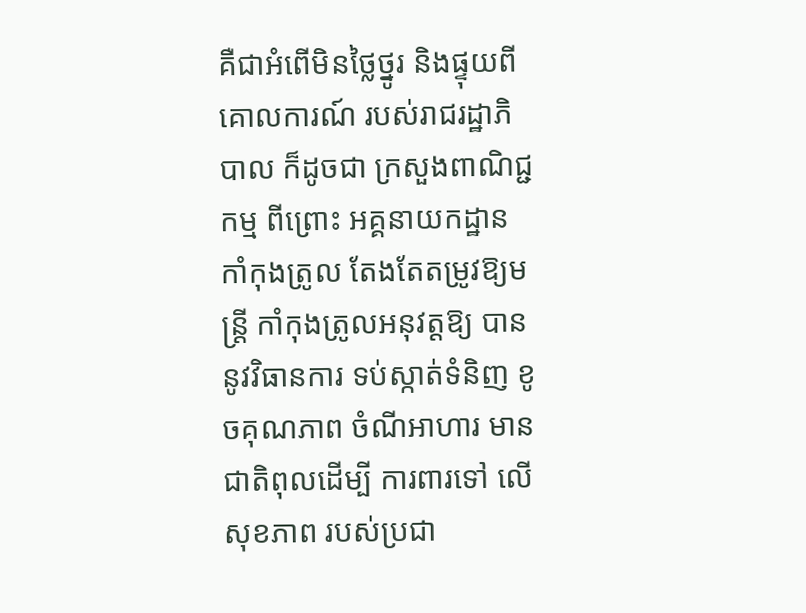គឺជាអំពើមិនថ្លៃថ្នូរ និងផ្ទុយពីគោលការណ៍ របស់រាជរដ្ឋាភិបាល ក៏ដូចជា ក្រសួងពាណិជ្ជកម្ម ពីព្រោះ អគ្គនាយកដ្ឋាន កាំកុងត្រូល តែងតែតម្រូវឱ្យមន្ដ្រី កាំកុងត្រូលអនុវត្ដឱ្យ បាននូវវិធានការ ទប់ស្កាត់ទំនិញ ខូចគុណភាព ចំណីអាហារ មានជាតិពុលដើម្បី ការពារទៅ លើសុខភាព របស់ប្រជា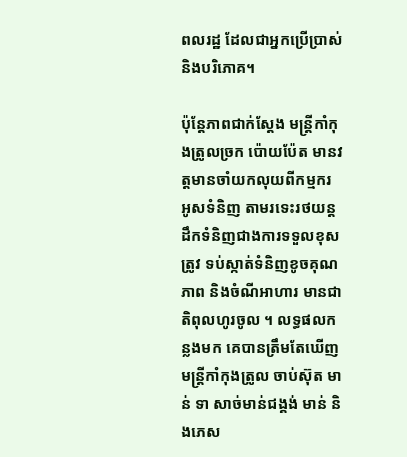ពលរដ្ឋ ដែលជាអ្នកប្រើប្រាស់ និងបរិភោគ។

ប៉ុន្ដែភាពជាក់ស្ដែង មន្ដ្រីកាំកុងត្រូលច្រក ប៉ោយប៉ែត មានវត្ដមានចាំយកលុយពីកម្មករ អូសទំនិញ តាមរទេះរថយន្ដ ដឹកទំនិញជាងការទទួលខុសត្រូវ ទប់ស្កាត់ទំនិញខូចគុណភាព និងចំណីអាហារ មានជាតិពុលហូរចូល ។ លទ្ធផលកន្លងមក គេបានត្រឹមតែឃើញ មន្ដ្រីកាំកុងត្រូល ចាប់ស៊ុត មាន់ ទា សាច់មាន់ជង្គង់ មាន់ និងភេស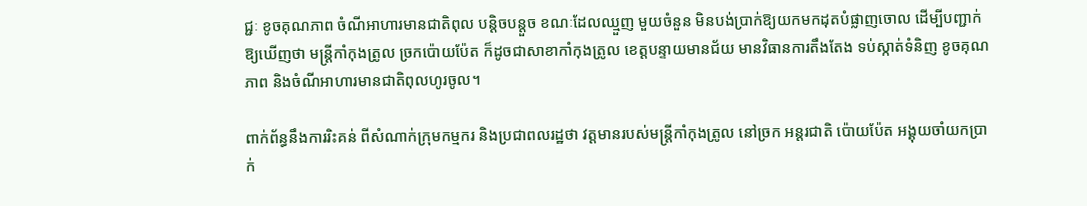ជ្ជៈ ខូចគុណភាព ចំណីអាហារមានជាតិពុល បន្ដិចបន្ដួច ខណៈដែលឈ្មួញ មួយចំនួន មិនបង់ប្រាក់ឱ្យយកមកដុតបំផ្លាញចោល ដើម្បីបញ្ជាក់ឱ្យឃើញថា មន្ដ្រីកាំកុងត្រូល ច្រកប៉ោយប៉ែត ក៏ដូចជាសាខាកាំកុងត្រូល ខេត្ដបន្ទាយមានជ័យ មានវិធានការតឹងតែង ទប់ស្កាត់ទំនិញ ខូចគុណភាព និងចំណីអាហារមានជាតិពុលហូរចូល។

ពាក់ព័ន្ធនឹងការរិះគន់ ពីសំណាក់ក្រុមកម្មករ និងប្រជាពលរដ្ឋថា វត្ដមានរបស់មន្ដ្រីកាំកុងត្រូល នៅច្រក អន្ដរជាតិ ប៉ោយប៉ែត អង្គុយចាំយកប្រាក់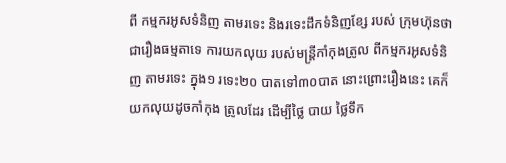ពី កម្មករអូសទំនិញ តាមរទេះ និងរទេះដឹកទំនិញខ្សែ របស់ ក្រុមហ៊ុនថា ជារឿងធម្មតាទេ ការយកលុយ របស់មន្ដ្រីកាំកុងត្រូល ពីកម្មករអូសទំនិញ តាមរទេះ ក្នុង១ រទេះ២០ បាតទៅ៣០បាត នោះព្រោះរឿងនេះ គេក៏យកលុយដូចកាំកុង ត្រូលដែរ ដើម្បីថ្លៃ បាយ ថ្លៃទឹក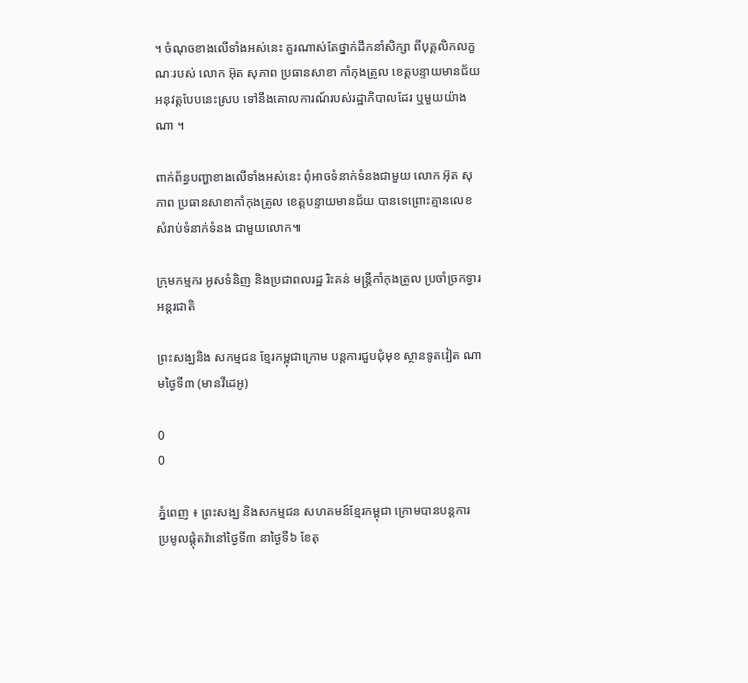។ ចំណុចខាងលើទាំងអស់នេះ គួរណាស់តែថ្នាក់ដឹកនាំសិក្សា ពីបុគ្គលិកលក្ខណៈរបស់ លោក អ៊ុត សុភាព ប្រធានសាខា កាំកុងត្រូល ខេត្ដបន្ទាយមានជ័យ អនុវត្ដបែបនេះស្រប ទៅនឹងគោលការណ៍របស់រដ្ឋាភិបាលដែរ ឬមួយយ៉ាងណា ។

ពាក់ព័ន្ធបញ្ហាខាងលើទាំងអស់នេះ ពុំអាចទំនាក់ទំនងជាមួយ លោក អ៊ុត សុភាព ប្រធានសាខាកាំកុងត្រូល ខេត្ដបន្ទាយមានជ័យ បានទេព្រោះគ្មានលេខសំរាប់ទំនាក់ទំនង ជាមួយលោក៕

ក្រុមកម្មករ អូសទំនិញ និងប្រជាពលរដ្ឋ រិះគន់ មន្រ្តីកាំកុងត្រូល ប្រចាំច្រកទ្វារ អន្តរជាតិ

ព្រះសង្ឃនិង សកម្មជន ខ្មែរកម្ពុជាក្រោម បន្ដការជួបជុំមុខ ស្ថានទូតវៀត ណាមថ្ងៃទី៣ (មានវីដេអូ)

0
0

ភ្នំពេញ ៖ ព្រះសង្ឃ និងសកម្មជន សហគមន៍ខ្មែរកម្ពុជា ក្រោមបានបន្ដការ ប្រមូលផ្ដុំតវ៉ានៅថ្ងៃទី៣ នាថ្ងៃទី៦ ខែតុ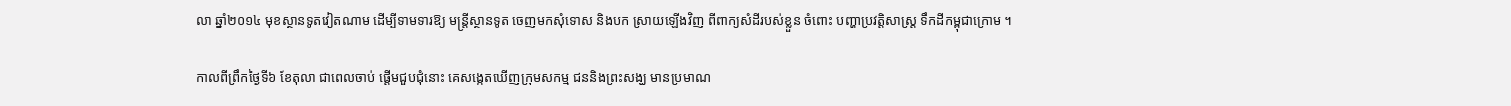លា ឆ្នាំ២០១៤ មុខស្ថានទូតវៀតណាម ដើម្បីទាមទារឱ្យ មន្ដ្រីស្ថានទូត ចេញមកសុំទោស និងបក ស្រាយឡើងវិញ ពីពាក្យសំដីរបស់ខ្លួន ចំពោះ បញ្ហាប្រវត្ដិសាស្ដ្រ ទឹកដីកម្ពុជាក្រោម ។

កាលពីព្រឹកថ្ងៃទី៦ ខែតុលា ជាពេលចាប់ ផ្ដើមជួបជុំនោះ គេសង្កេតឃើញក្រុមសកម្ម ជននិងព្រះសង្ឃ មានប្រមាណ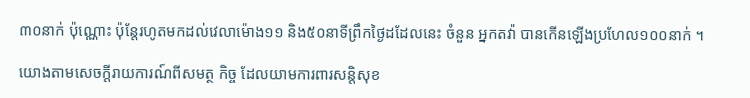៣០នាក់ ប៉ុណ្ណោះ ប៉ុន្ដែរហូតមកដល់វេលាម៉ោង១១ និង៥០នាទីព្រឹកថ្ងៃដដែលនេះ ចំនួន អ្នកតវ៉ា បានកើនឡើងប្រហែល១០០នាក់ ។

យោងតាមសេចក្ដីរាយការណ៍ពីសមត្ថ កិច្ច ដែលយាមការពារសន្ដិសុខ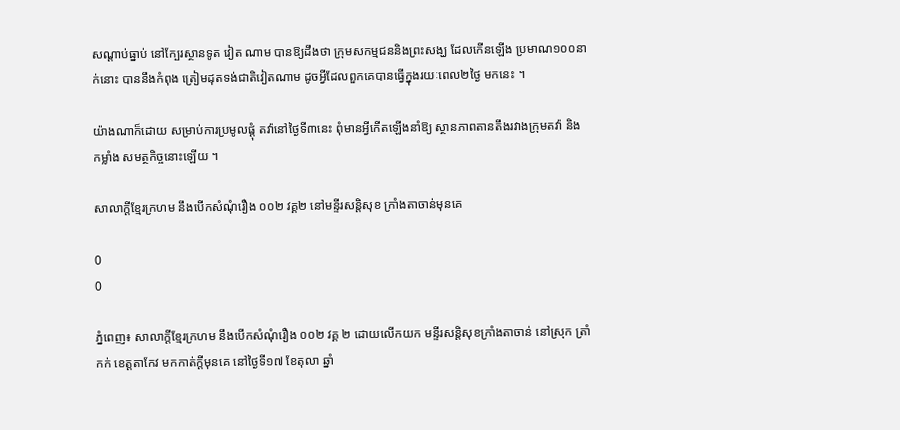សណ្ដាប់ធ្នាប់ នៅក្បែរស្ថានទូត វៀត ណាម បានឱ្យដឹងថា ក្រុមសកម្មជននិងព្រះសង្ឃ ដែលកើនឡើង ប្រមាណ១០០នាក់នោះ បាននឹងកំពុង ត្រៀមដុតទង់ជាតិវៀតណាម ដូចអ្វីដែលពួកគេបានធ្វើក្នុងរយៈពេល២ថ្ងៃ មកនេះ ។

យ៉ាងណាក៏ដោយ សម្រាប់ការប្រមូលផ្ដុំ តវ៉ានៅថ្ងៃទី៣នេះ ពុំមានអ្វីកើតឡើងនាំឱ្យ ស្ថានភាពតានតឹងរវាងក្រុមតវ៉ា និងកម្លាំង សមត្ថកិច្ចនោះឡើយ ។

សាលាក្ដីខ្មែរក្រហម នឹងបើកសំណុំរឿង ០០២ វគ្គ២ នៅមន្ទីរសន្តិសុខ ក្រាំងតាចាន់មុនគេ

0
0

ភ្នំពេញ៖ សាលាក្តីខ្មែរក្រហម នឹងបើកសំណុំរឿង ០០២ វគ្គ ២ ដោយលើកយក មន្ទីរសន្តិសុខក្រាំងតាចាន់ នៅស្រុក ត្រាំកក់ ខេត្តតាកែវ មកកាត់ក្តីមុនគេ នៅថ្ងៃទី១៧ ខែតុលា ឆ្នាំ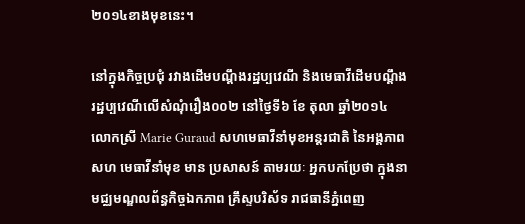២០១៤ខាងមុខនេះ។

នៅក្នុងកិច្ចប្រជុំ រវាងដើមបណ្តឹងរដ្ឋប្បវេណី និងមេធាវីដើមបណ្តឹងរដ្ឋប្បវេណីលើសំណុំរឿង០០២ នៅថ្ងៃទី៦ ខែ តុលា ឆ្នាំ២០១៤ លោកស្រី Marie Guraud សហមេធាវីនាំមុខអន្តរជាតិ នៃអង្គភាពសហ មេធាវីនាំមុខ មាន ប្រសាសន៍ តាមរយៈ អ្នកបកប្រែថា ក្នុងនាមជ្ឈមណ្ឌលព័ន្ធកិច្ចឯកភាព គ្រឹស្ទបរិស័ទ រាជធានីភ្នំពេញ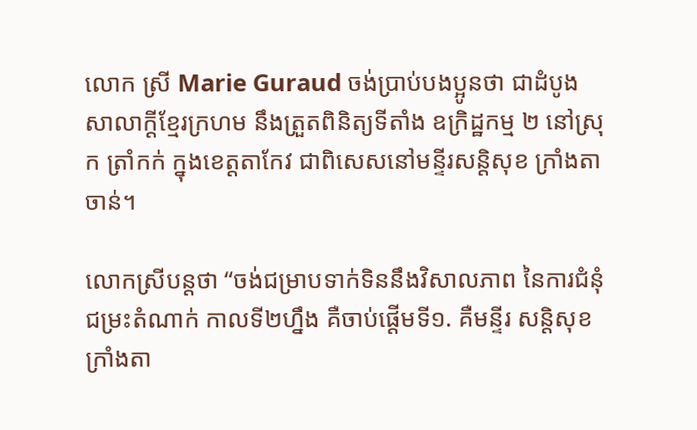លោក ស្រី Marie Guraud ចង់ប្រាប់បងប្អូនថា ជាដំបូងសាលាក្តីខ្មែរក្រហម នឹងត្រួតពិនិត្យទីតាំង ឧក្រិដ្ឋកម្ម ២ នៅស្រុក ត្រាំកក់ ក្នុងខេត្តតាកែវ ជាពិសេសនៅមន្ទីរសន្តិសុខ ក្រាំងតាចាន់។

លោកស្រីបន្តថា “ចង់ជម្រាបទាក់ទិននឹងវិសាលភាព នៃការជំនុំជម្រះតំណាក់ កាលទី២ហ្នឹង គឺចាប់ផ្តើមទី១. គឺមន្ទីរ សន្តិសុខក្រាំងតា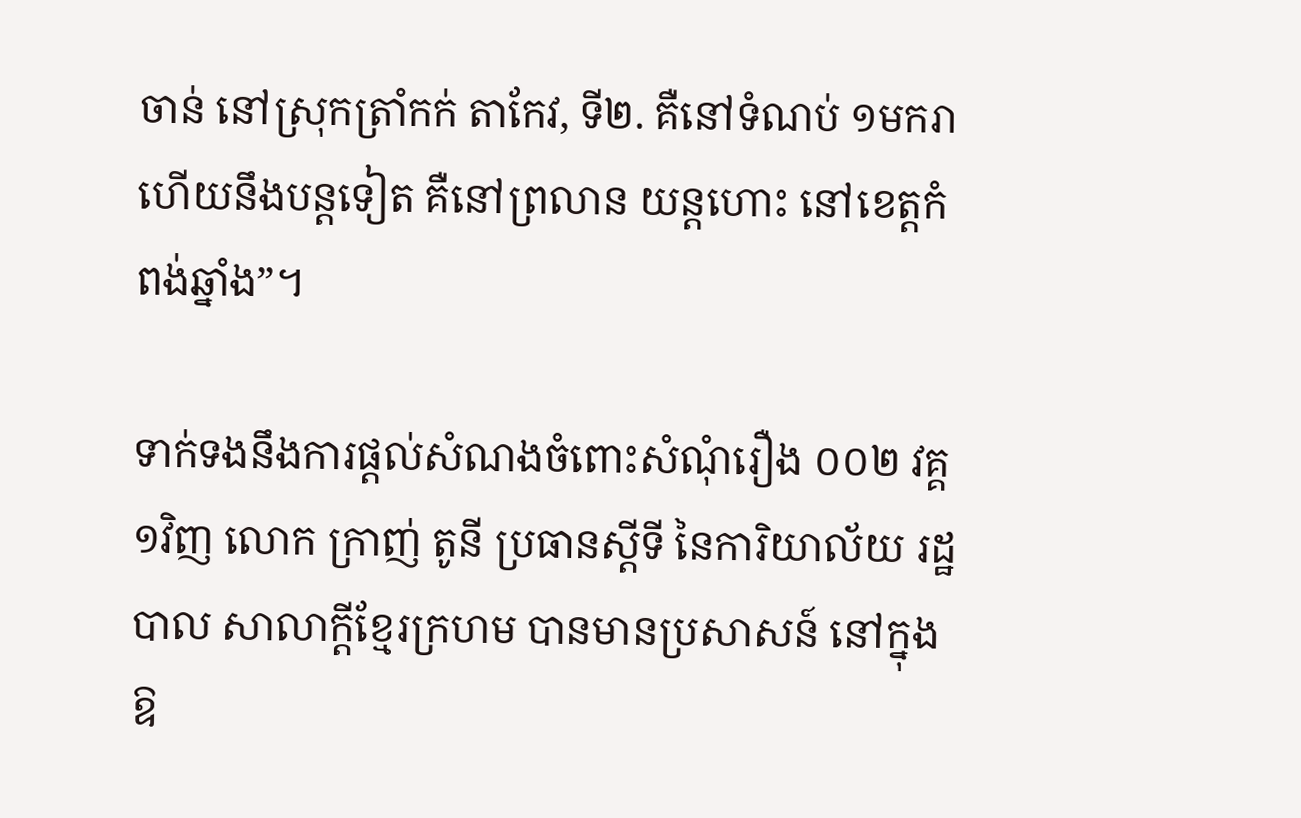ចាន់ នៅស្រុកត្រាំកក់ តាកែវ, ទី២. គឺនៅទំណប់ ១មករា ហើយនឹងបន្តទៀត គឺនៅព្រលាន យន្តហោះ នៅខេត្តកំពង់ឆ្នាំង”។

ទាក់ទងនឹងការផ្តល់សំណងចំពោះសំណុំរឿង ០០២ វគ្គ ១វិញ លោក ក្រាញ់ តូនី ប្រធានស្តីទី នៃការិយាល័យ រដ្ឋបាល សាលាក្តីខ្មែរក្រហម បានមានប្រសាសន៍ នៅក្នុងឱ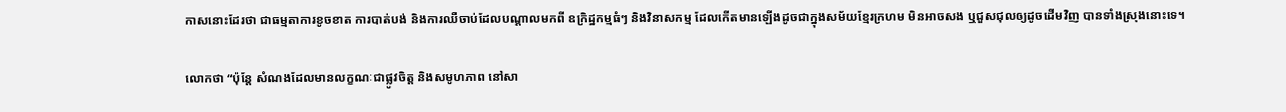កាសនោះដែរថា ជាធម្មតាការខូចខាត ការបាត់បង់ និងការឈឺចាប់ដែលបណ្តាលមកពី ឧក្រិដ្ឋកម្មធំៗ និងវិនាសកម្ម ដែលកើតមានឡើងដូចជាក្នុងសម័យខ្មែរក្រហម មិនអាចសង ឬជួសជុលឲ្យដូចដើមវិញ បានទាំងស្រុងនោះទេ។

លោកថា “ប៉ុន្តែ សំណងដែលមានលក្ខណៈជាផ្លូវចិត្ត និងសមូហភាព នៅសា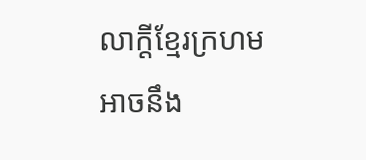លាក្តីខ្មែរក្រហមអាចនឹង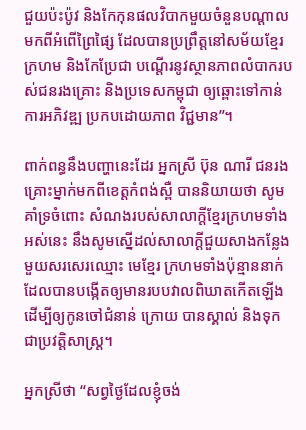ជួយប៉ះប៉ូវ និងកែកុនផលវិបាកមួយចំនួនបណ្តាលមកពីអំពើព្រៃផ្សៃ ដែលបានប្រព្រឹត្តនៅសម័យខ្មែរក្រហម និងកែប្រែជា បណ្តើរនូវស្ថានភាពលំបាករបស់ជនរងគ្រោះ និងប្រទេសកម្ពុជា ឲ្យឆ្ពោះទៅកាន់ការអភិវឌ្ឍ ប្រកបដោយភាព វិជ្ជមាន”។

ពាក់ពន្ធនឹងបញ្ហានេះដែរ អ្នកស្រី ប៊ុន ណារី ជនរងគ្រោះម្នាក់មកពីខេត្តកំពង់ស្ពឺ បាននិយាយថា សូមគាំទ្រចំពោះ សំណងរបស់សាលាក្តីខ្មែរក្រហមទាំងអស់នេះ នឹងសូមស្នើដល់សាលាក្តីជួយសាងកន្លែងមួយសរសេរឈ្មោះ មេខ្មែរ ក្រហមទាំងប៉ុន្មាននាក់ ដែលបានបង្កើតឲ្យមានរបបវាលពិឃាតកើតឡើង ដើម្បីឲ្យកូនចៅជំនាន់ ក្រោយ បានស្គាល់ និងទុកជាប្រវត្តិសាស្ត្រ។

អ្នកស្រីថា “សព្វថ្ងៃដែលខ្ញុំចង់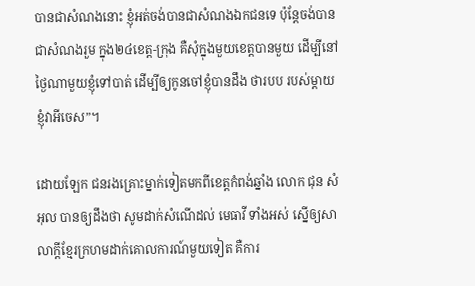បានជាសំណងនោះ ខ្ញុំអត់ចង់បានជាសំណងឯកជនទេ ប៉ុន្តែចង់បានជាសំណងរួម ក្នុង២៤ខេត្ត-ក្រុង គឺសុំក្នុងមួយខេត្តបានមួយ ដើម្បីនៅថ្ងៃណាមួយខ្ញុំទៅបាត់ ដើម្បីឲ្យកូនចៅខ្ញុំបានដឹង ថារបប របស់ម្តាយខ្ញុំវាអីចេស”។

ដោយឡែក ជនរងគ្រោះម្នាក់ទៀតមកពីខេត្តកំពង់ឆ្នាំង លោក ជុន សំអុល បានឲ្យដឹងថា សូមដាក់សំណើដល់ មេធាវី ទាំងអស់ ស្នើឲ្យសាលាក្តីខ្មែរក្រហមដាក់គោលការណ៍មួយទៀត គឺការ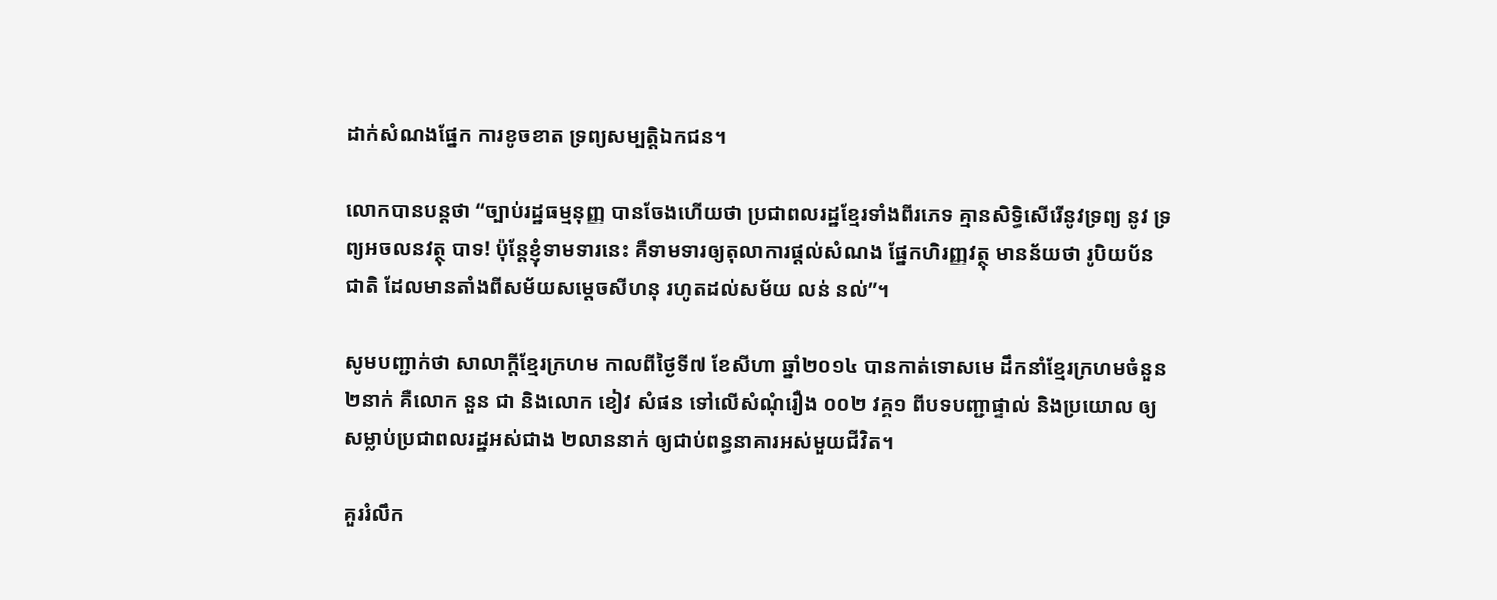ដាក់សំណងផ្នែក ការខូចខាត ទ្រព្យសម្បត្តិឯកជន។

លោកបានបន្តថា “ច្បាប់រដ្ឋធម្មនុញ្ញ បានចែងហើយថា ប្រជាពលរដ្ឋខ្មែរទាំងពីរភេទ គ្មានសិទ្ធិសើរើនូវទ្រព្យ នូវ ទ្រព្យអចលនវត្ថុ បាទ! ប៉ុន្តែខ្ញុំទាមទារនេះ គឺទាមទារឲ្យតុលាការផ្តល់សំណង ផ្នែកហិរញ្ញវត្ថុ មានន័យថា រូបិយប័នជាតិ ដែលមានតាំងពីសម័យសម្តេចសីហនុ រហូតដល់សម័យ លន់ នល់”។

សូមបញ្ជាក់ថា សាលាក្តីខ្មែរក្រហម កាលពីថ្ងៃទី៧ ខែសីហា ឆ្នាំ២០១៤ បានកាត់ទោសមេ ដឹកនាំខ្មែរក្រហមចំនួន ២នាក់ គឺលោក នួន ជា និងលោក ខៀវ សំផន ទៅលើសំណុំរឿង ០០២ វគ្គ១ ពីបទបញ្ជាផ្ទាល់ និងប្រយោល ឲ្យ សម្លាប់ប្រជាពលរដ្ឋអស់ជាង ២លាននាក់ ឲ្យជាប់ពន្ធនាគារអស់មួយជីវិត។

គួររំលឹក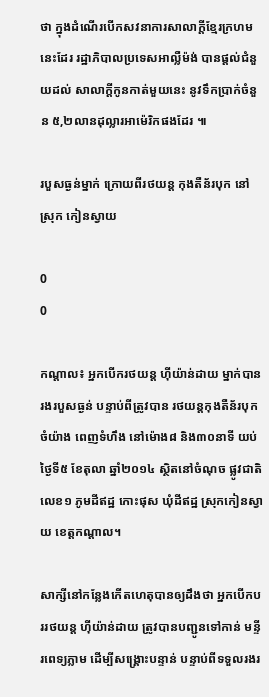ថា ក្នុងដំណើរបើកសវនាការសាលាក្តីខ្មែរក្រហមនេះដែរ រដ្ឋាភិបាលប្រទេសអាល្លឺម៉ង់ បានផ្តល់ជំនួយដល់ សាលាក្តីកូនកាត់មួយនេះ នូវទឹកប្រាក់ចំនួន ៥,២លានដុល្លារអាម៉េរិកផងដែរ ៕

របួសធ្ងន់ម្នាក់ ក្រោយពីរថយន្ត កុងតឺន័របុក នៅស្រុក កៀនស្វាយ

0
0

កណ្តាល៖ អ្នកបើករថយន្ត ហ៊ីយ៉ាន់ដាយ ម្នាក់បានរងរបួសធ្ងន់ បន្ទាប់ពីត្រូវបាន រថយន្តកុងតឺន័របុក ចំយ៉ាង ពេញទំហឹង នៅម៉ោង៨ និង៣០នាទី យប់ថ្ងៃទី៥ ខែតុលា ឆ្នាំ២០១៤ ស្ថិតនៅចំណុច ផ្លូវជាតិលេខ១ ភូមដីឥដ្ឋ កោះផុស ឃុំដីឥដ្ឋ ស្រុកកៀនស្វាយ ខេត្តកណ្តាល។

សាក្សីនៅកន្លែងកើតហេតុបានឲ្យដឹងថា អ្នកបើកបររថយន្ត ហ៊ីយ៉ាន់ដាយ ត្រូវបានបញ្ជូនទៅកាន់ មន្ទីរពេទ្យភ្លាម ដើម្បីសង្គ្រោះបន្ទាន់ បន្ទាប់ពីទទួលរងរ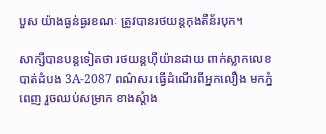បួស យ៉ាងធ្ងន់ធ្ងរខណៈ ត្រូវបានរថយន្តកុងតឺន័របុក។

សាក្សីបានបន្តទៀតថា រថយន្តហ៊ីយ៉ានដាយ ពាក់ស្លាកលេខ បាត់ដំបង 3A-2087 ពណ៌សរ ធ្វើដំណើរពីអ្នកលឿង មកភ្នំពេញ រួចឈប់សម្រាក ខាងស្តំាង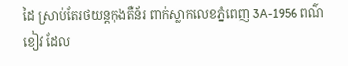ដៃ ស្រាប់តែរថយន្តកុងតឺន័រ ពាក់ស្លាកលេខភ្នំពេញ 3A-1956 ពណ៌ខៀវ ដែល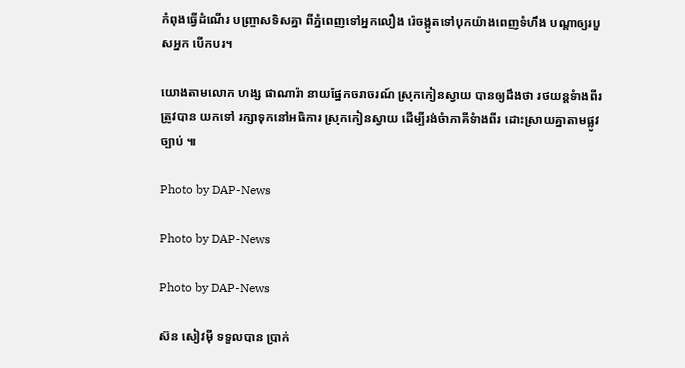កំពុងធ្វើដំណើរ បញ្ច្រាសទិសគ្នា ពីភ្នំពេញទៅអ្នកលឿង រ៉េចង្កូតទៅបុកយ៉ាងពេញទំហឹង បណ្តាឲ្យរបួសអ្នក បើកបរ។

យោងតាមលោក ហង្ស ផាណារ៉ា នាយផ្នែកចរាចរណ៍ ស្រុកកៀនស្វាយ បានឲ្យដឹងថា រថយន្តទំាងពីរត្រូវបាន យកទៅ រក្សាទុកនៅអធិការ ស្រុកកៀនស្វាយ ដើម្បីរង់ចំាភាគីទំាងពីរ ដោះស្រាយគ្នាតាមផ្លូវច្បាប់ ៕

Photo by DAP-News

Photo by DAP-News

Photo by DAP-News

ស៊ន សៀវម៉ី ទទួលបាន ប្រាក់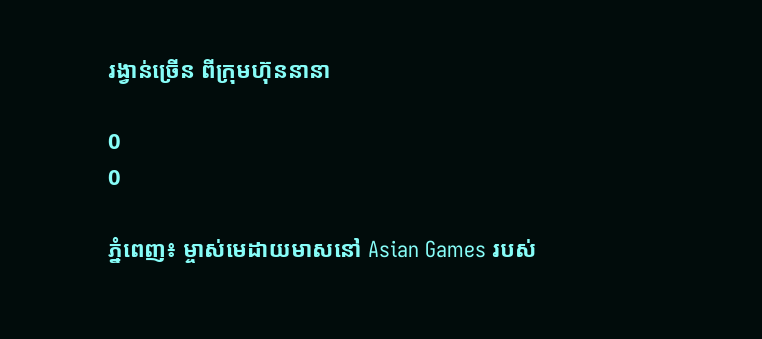រង្វាន់ច្រើន ពីក្រុមហ៊ុននានា

0
0

ភ្នំពេញ៖ ម្ចាស់មេដាយមាសនៅ Asian Games របស់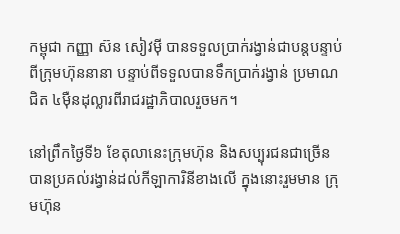កម្ពុជា កញ្ញា ស៊ន សៀវម៉ី បានទទួលប្រាក់រង្វាន់ជាបន្តបន្ទាប់ ពីក្រុមហ៊ុននានា បន្ទាប់ពីទទួលបានទឹកប្រាក់រង្វាន់ ប្រមាណជិត ៤ម៉ឺនដុល្លារពីរាជរដ្ឋាភិបាលរួចមក។

នៅព្រឹកថ្ងៃទី៦ ខែតុលានេះក្រុមហ៊ុន និងសប្បុរជនជាច្រើន បានប្រគល់រង្វាន់ដល់កីឡាការិនីខាងលើ ក្នុងនោះរួមមាន ក្រុមហ៊ុន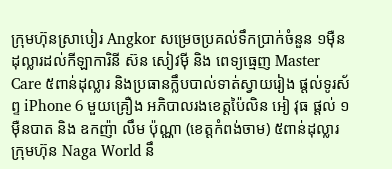ក្រុមហ៊ុនស្រាបៀរ Angkor សម្រេចប្រគល់ទឹកប្រាក់ចំនួន ១ម៉ឺនដុល្លារដល់កីឡាការិនី ស៊ន សៀវម៉ី និង ពេទ្យធ្មេញ Master Care ៥ពាន់ដុល្លារ និងប្រធានក្លឹបបាល់ទាត់ស្វាយរៀង ផ្តល់ទូរស័ព្ទ iPhone 6 មួយគ្រឿង អភិបាលរងខេត្តប៉ៃលិន អៀ វុធ ផ្តល់ ១ម៉ឺនបាត និង ឧកញ៉ា លឹម ប៉ុណ្ណា (ខេត្តកំពង់ចាម) ៥ពាន់ដុល្លារ ក្រុមហ៊ុន Naga World នឹ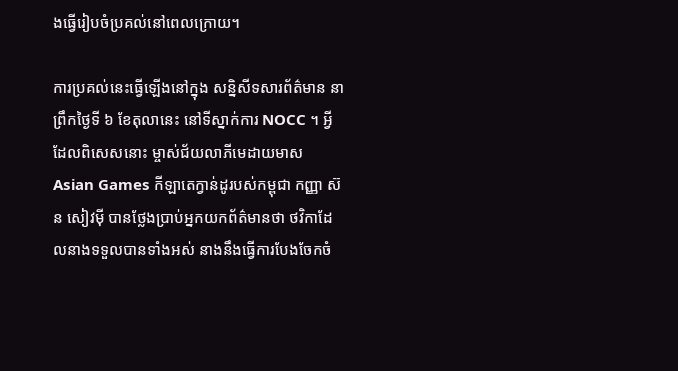ងធ្វើរៀបចំប្រគល់នៅពេលក្រោយ។

ការប្រគល់នេះធ្វើឡើងនៅក្នុង សន្និសីទសារព័ត៌មាន នាព្រឹកថ្ងៃទី ៦ ខែតុលានេះ នៅទីស្នាក់ការ NOCC ។ អ្វីដែលពិសេសនោះ ម្ចាស់ជ័យលាភីមេដាយមាស Asian Games កីឡាតេក្វាន់ដូរបស់កម្ពុជា កញ្ញា ស៊ន សៀវម៉ី បានថ្លែងប្រាប់អ្នកយកព័ត៌មានថា ថវិកាដែលនាងទទួលបានទាំងអស់ នាងនឹងធ្វើការបែងចែកចំ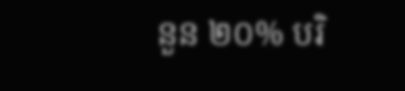នួន ២០% បរិ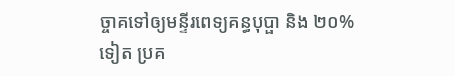ច្ចាគទៅឲ្យមន្ទីរពេទ្យគន្ធបុប្ផា និង ២០% ទៀត ប្រគ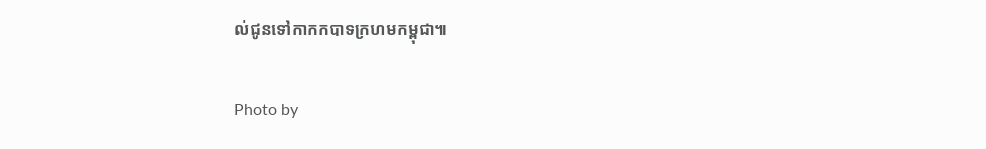ល់ជូនទៅកាកកបាទក្រហមកម្ពុជា៕

Photo by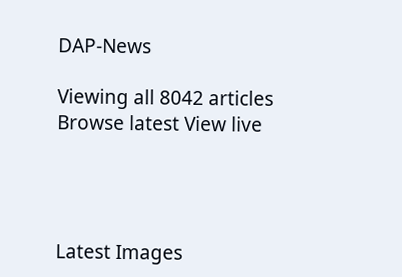DAP-News

Viewing all 8042 articles
Browse latest View live




Latest Images